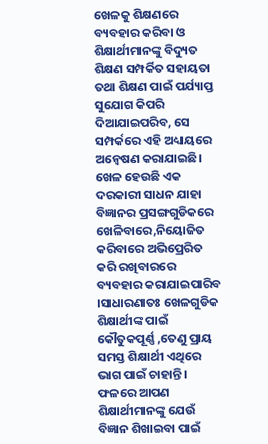ଖେଳକୁ ଶିକ୍ଷଣରେ ବ୍ୟବହାର କରିବା ଓ ଶିକ୍ଷାର୍ଥୀମାନଙ୍କୁ ବିଦ୍ୟୁତ ଶିକ୍ଷଣ ସମ୍ପର୍କିତ ସହାୟତା ତଥା ଶିକ୍ଷଣ ପାଇଁ ପର୍ଯ୍ୟାପ୍ତ ସୁଯୋଗ କିପରି ଦିଆଯାଇପରିବ, ସେ ସମ୍ପର୍କରେ ଏହି ଅଧ୍ୟାୟରେ ଅନ୍ଵେଷଣ କରାଯାଇଛି।
ଖେଳ ହେଉଛି ଏକ ଦରକାରୀ ସାଧନ ଯାହା ବିଜ୍ଞାନର ପ୍ରସଙ୍ଗଗୁଡିକରେ ଖେଳିବାରେ,ନିୟୋଜିତ କରିବାରେ ଅଭିପ୍ରେରିତ କରି ରଖିବାରରେ ବ୍ୟବହାର କରାଯାଇପାରିବ ।ସାଧାରଣାତଃ ଖେଳଗୁଡିକ ଶିକ୍ଷାର୍ଥୀଙ୍କ ପାଇଁ କୌତୁକପୂର୍ଣ୍ଣ ,ତେଣୁ ପ୍ରାୟ ସମସ୍ତ ଶିକ୍ଷାର୍ଥୀ ଏଥିରେ ଭାଗ ପାଇଁ ଚାହାନ୍ତି । ଫଳରେ ଆପଣ ଶିକ୍ଷାର୍ଥୀମାନଙ୍କୁ ଯେଉଁ ବିଜ୍ଞାନ ଶିଖାଇବା ପାଇଁ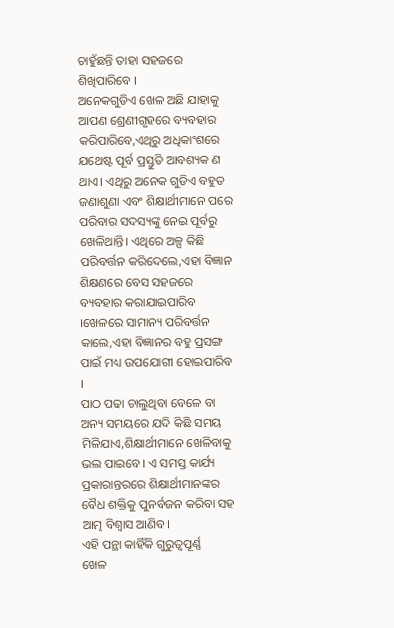ଚାହୁଁଛନ୍ତି ତାହା ସହଜରେ ଶିଖିପାରିବେ ।
ଅନେକଗୁଡିଏ ଖେଳ ଅଛି ଯାହାକୁ ଆପଣ ଶ୍ରେଣୀଗୃହରେ ବ୍ୟବହାର କରିପାରିବେ,ଏଥିରୁ ଅଧିକାଂଶରେ ଯଥେଷ୍ଟ ପୂର୍ବ ପ୍ରସ୍ତୁତି ଆବଶ୍ୟକ ଣ ଥାଏ। ଏଥିରୁ ଅନେକ ଗୁଡିଏ ବହୁତ ଜଣାଶୁଣା ଏବଂ ଶିକ୍ଷାର୍ଥୀମାନେ ପରେ ପରିବାର ସଦସ୍ୟଙ୍କୁ ନେଇ ପୂର୍ବରୁ ଖେଳିଥାନ୍ତି। ଏଥିରେ ଅଳ୍ପ କିଛି ପରିବର୍ତ୍ତନ କରିଦେଲେ,ଏହା ବିଜ୍ଞାନ ଶିକ୍ଷଣରେ ବେସ ସହଜରେ ବ୍ୟବହାର କରାଯାଇପାରିବ ।ଖେଳରେ ସାମାନ୍ୟ ପରିବର୍ତ୍ତନ କାଲେ,ଏହା ବିଜ୍ଞାନର ବହୁ ପ୍ରସଙ୍ଗ ପାଇଁ ମଧ୍ୟ ଉପଯୋଗୀ ହୋଇପାରିବ ।
ପାଠ ପଢା ଚାଲୁଥିବା ବେଳେ ବା ଅନ୍ୟ ସମୟରେ ଯଦି କିଛି ସମୟ ମିଳିଯାଏ,ଶିକ୍ଷାର୍ଥୀମାନେ ଖେଳିବାକୁ ଭଲ ପାଇବେ। ଏ ସମସ୍ତ କାର୍ଯ୍ୟ ପ୍ରକାରାନ୍ତରରେ ଶିକ୍ଷାର୍ଥୀମାନଙ୍କର ବୈଧ ଶକ୍ତିକୁ ପୁନର୍ବଜନ କରିବା ସହ ଆତ୍ମ ବିଶ୍ଵାସ ଆଣିବ।
ଏହି ପନ୍ଥା କାହିଁକି ଗୁରୁତ୍ଵପୂର୍ଣ୍ଣ
ଖେଳ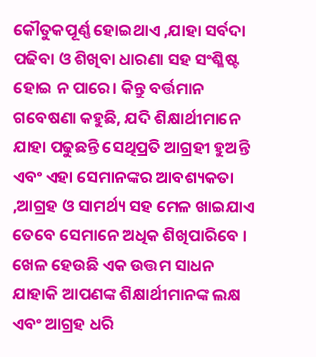କୌତୁକପୂର୍ଣ୍ଣ ହୋଇଥାଏ ,ଯାହା ସର୍ବଦା ପଢିବା ଓ ଶିଖିବା ଧାରଣା ସହ ସଂଶ୍ଳିଷ୍ଟ ହୋଇ ନ ପାରେ। କିନ୍ତୁ ବର୍ତ୍ତମାନ ଗବେଷଣା କହୁଛି, ଯଦି ଶିକ୍ଷାର୍ଥୀମାନେ ଯାହା ପଢୁଛନ୍ତି ସେଥିପ୍ରତି ଆଗ୍ରହୀ ହୁଅନ୍ତି ଏବଂ ଏହା ସେମାନଙ୍କର ଆବଶ୍ୟକତା ,ଆଗ୍ରହ ଓ ସାମର୍ଥ୍ୟ ସହ ମେଳ ଖାଇଯାଏ ତେବେ ସେମାନେ ଅଧିକ ଶିଖିପାରିବେ । ଖେଳ ହେଉଛି ଏକ ଉତ୍ତମ ସାଧନ ଯାହାକି ଆପଣଙ୍କ ଶିକ୍ଷାର୍ଥୀମାନଙ୍କ ଲକ୍ଷ ଏବଂ ଆଗ୍ରହ ଧରି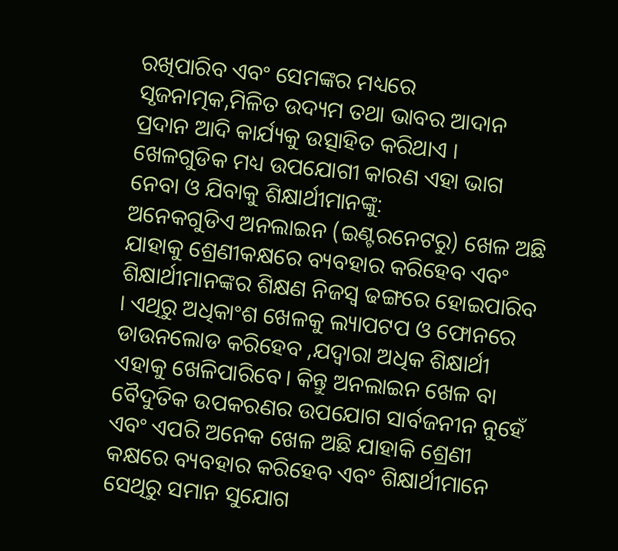ରଖିପାରିବ ଏବଂ ସେମଙ୍କର ମଧ୍ୟରେ ସୃଜନାତ୍ମକ,ମିଳିତ ଉଦ୍ୟମ ତଥା ଭାବର ଆଦାନ ପ୍ରଦାନ ଆଦି କାର୍ଯ୍ୟକୁ ଉତ୍ସାହିତ କରିଥାଏ ।
ଖେଳଗୁଡିକ ମଧ୍ୟ ଉପଯୋଗୀ କାରଣ ଏହା ଭାଗ ନେବା ଓ ଯିବାକୁ ଶିକ୍ଷାର୍ଥୀମାନଙ୍କୁ:
ଅନେକଗୁଡିଏ ଅନଲାଇନ (ଇଣ୍ଟରନେଟରୁ) ଖେଳ ଅଛି ଯାହାକୁ ଶ୍ରେଣୀକକ୍ଷରେ ବ୍ୟବହାର କରିହେବ ଏବଂ ଶିକ୍ଷାର୍ଥୀମାନଙ୍କର ଶିକ୍ଷଣ ନିଜସ୍ଵ ଢଙ୍ଗରେ ହୋଇପାରିବ । ଏଥିରୁ ଅଧିକାଂଶ ଖେଳକୁ ଲ୍ୟାପଟପ ଓ ଫୋନରେ ଡାଉନଲୋଡ କରିହେବ ,ଯଦ୍ୱାରା ଅଧିକ ଶିକ୍ଷାର୍ଥୀ ଏହାକୁ ଖେଳିପାରିବେ। କିନ୍ତୁ ଅନଲାଇନ ଖେଳ ବା ବୈଦୁତିକ ଉପକରଣର ଉପଯୋଗ ସାର୍ବଜନୀନ ନୁହେଁ ଏବଂ ଏପରି ଅନେକ ଖେଳ ଅଛି ଯାହାକି ଶ୍ରେଣୀ କକ୍ଷରେ ବ୍ୟବହାର କରିହେବ ଏବଂ ଶିକ୍ଷାର୍ଥୀମାନେ ସେଥିରୁ ସମାନ ସୁଯୋଗ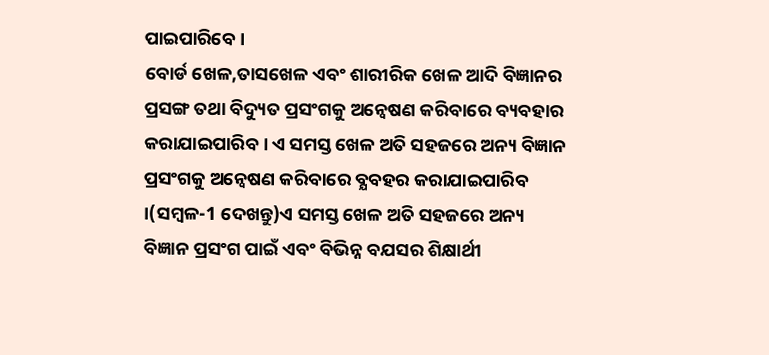ପାଇପାରିବେ ।
ବୋର୍ଡ ଖେଳ,ତାସଖେଳ ଏବଂ ଶାରୀରିକ ଖେଳ ଆଦି ବିଜ୍ଞାନର ପ୍ରସଙ୍ଗ ତଥା ବିଦ୍ୟୁତ ପ୍ରସଂଗକୁ ଅନ୍ଵେଷଣ କରିବାରେ ବ୍ୟବହାର କରାଯାଇପାରିବ । ଏ ସମସ୍ତ ଖେଳ ଅତି ସହଜରେ ଅନ୍ୟ ବିଜ୍ଞାନ ପ୍ରସଂଗକୁ ଅନ୍ଵେଷଣ କରିବାରେ ବ୍ଯବହର କରାଯାଇପାରିବ ।(ସମ୍ବଳ-1 ଦେଖନ୍ତୁ)ଏ ସମସ୍ତ ଖେଳ ଅତି ସହଜରେ ଅନ୍ୟ ବିଜ୍ଞାନ ପ୍ରସଂଗ ପାଇଁ ଏବଂ ବିଭିନ୍ନ ବଯସର ଶିକ୍ଷାର୍ଥୀ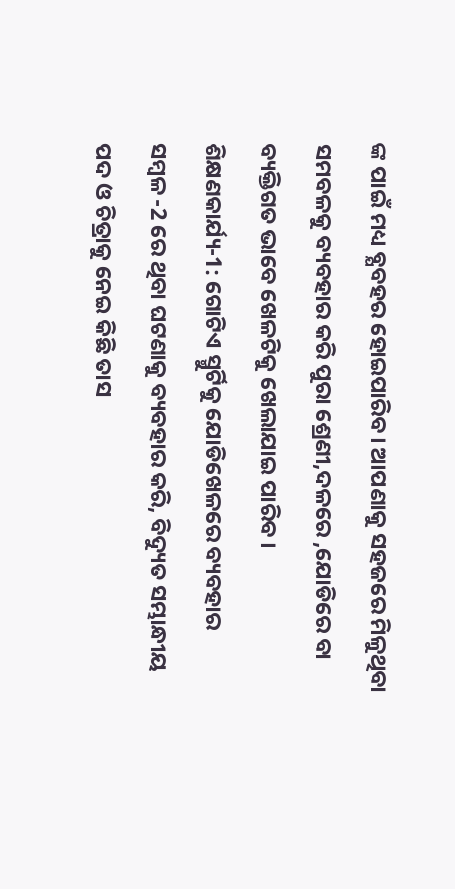ଙ୍କ ପାଇଁ ମଧ୍ୟ ବ୍ଯବହର ହୋଇପାରିବ। ଆପଣାକୁ ସହଜରେ ମିଳୁଥିବା ସମବଳକୁ ବ୍ୟବହାର କରି ପୁରା ଶ୍ରେଣୀ,ଦଳରେ ,ଯୋଡିରେ ବା ବ୍ୟକ୍ତିଗତ ଭାବେ ଖେଳଟିକୁ ଖେଲାଯାଇ ପାରିବ ।
ଶିକ୍ଷଣକାର୍ଯ୍ୟ-1: ଗୋଟିଏ ସ୍ମୁର୍ଟିକୁ ଯୋଡିଖେଳରେ ବ୍ୟବହାର
ସମ୍ବଳ -2 ରେ ଥିବା ଘଟଣାକୁ ବ୍ୟବହାର କରି, ବିଦ୍ୟୁତ ସମ୍ଭାନ୍ଧୀୟ ପଦ ଓ ଚିତ୍ରାକୁ ନେଇ କିଛି ତାସ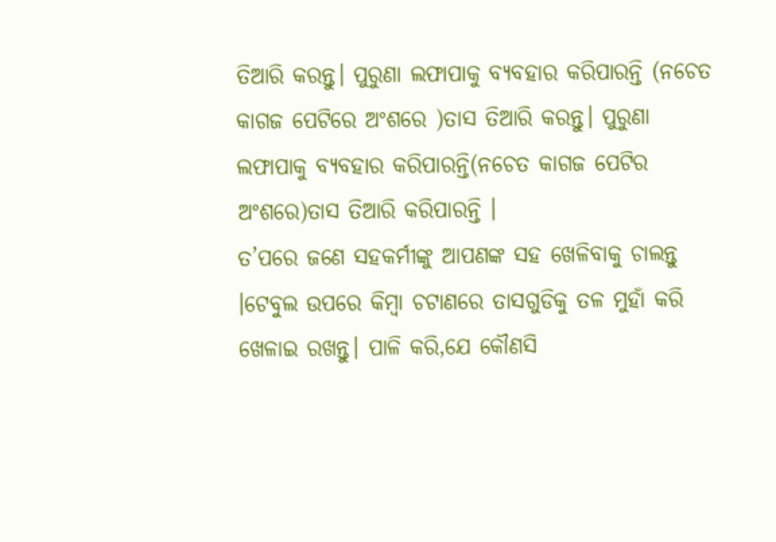ତିଆରି କରନ୍ତୁ। ପୁରୁଣା ଲଫାପାକୁ ବ୍ୟବହାର କରିପାରନ୍ତି (ନଚେତ କାଗଜ ପେଟିରେ ଅଂଶରେ )ତାସ ତିଆରି କରନ୍ତୁ। ପୁରୁଣା ଲଫାପାକୁ ବ୍ୟବହାର କରିପାରନ୍ତି(ନଚେତ କାଗଜ ପେଟିର ଅଂଶରେ)ତାସ ତିଆରି କରିପାରନ୍ତି ।
ତ’ପରେ ଜଣେ ସହକର୍ମୀଙ୍କୁ ଆପଣଙ୍କ ସହ ଖେଳିବାକୁ ଚାଲନ୍ତୁ ।ଟେବୁଲ ଉପରେ କିମ୍ବା ଚଟାଣରେ ତାସଗୁଡିକୁ ତଳ ମୁହାଁ କରି ଖେଳାଇ ରଖନ୍ତୁ। ପାଳି କରି,ଯେ କୌଣସି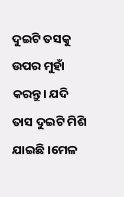ଦୁଇଟି ତସକୁ ଉପର ମୁହାଁ କରନ୍ତୁ। ଯଦି ତାସ ଦୁଇଟି ମିଶି ଯାଇଛି ।ମେଳ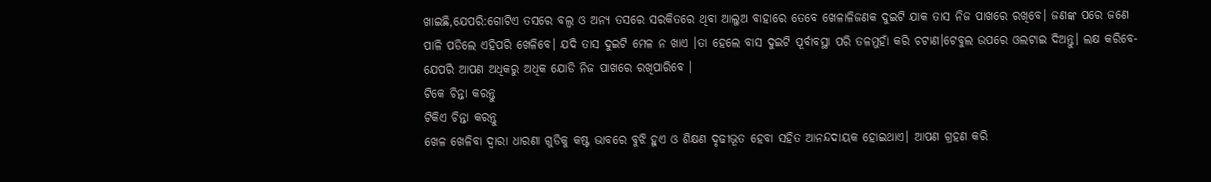ଖାଇଛି,ଯେପରି:ଗୋଟିଏ ତସରେ ବଲ୍ବ ଓ ଅନ୍ୟ ତସରେ ସରକିତରେ ଥିବା ଆଲୁଅ ବାହାରେ ତେବେ ଖେଳାଳିଜଣକ ଦୁଇଟି ଯାକ ତାସ ନିଜ ପାଖରେ ରଖିବେ। ଜଣଙ୍କ ପରେ ଜଣେ ପାଳି ପଡିଲେ ଏହିପରି ଖେଳିବେ। ଯଦି ତାସ ଦୁଇଟି ମେଳ ନ ଖାଏ ।ତା ହେଲେ ବାସ ଦୁଇଟି ପୂର୍ବାବସ୍ଥା ପରି ତଳମୁହାଁ କରି ଚଟାଣ।ଟେବୁଲ ଉପରେ ଓଲଟାଇ ଦିଅନ୍ତୁ। ଲକ୍ଷ କରିବେ-ଯେପରି ଆପଣ ଅଧିକରୁ ଅଧିକ ଯୋଡି ନିଜ ପାଖରେ ରଖିପାରିବେ ।
ଟିକେ ଚିନ୍ତା କରନ୍ତୁ
ଟିକିଏ ଚିନ୍ତା କରନ୍ତୁ
ଖେଳ ଖେଳିବା ଦ୍ଵାରା ଧାରଣା ଗୁଡିକୁ କଷ୍ଟ ଭାବରେ ବୁଝି ହୁଏ ଓ ଶିକ୍ଷଣ ଦୃଢୀଭୂତ ହେବା ସହିତ ଆନନ୍ଦଦାୟକ ହୋଇଥାଏ। ଆପଣ ଗ୍ରହଣ କରି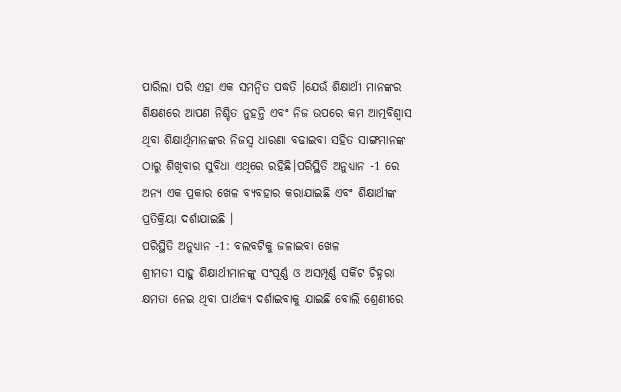ପାରିଲା ପରି ଏହା ଏକ ସମନ୍ବିତ ପଦ୍ଧତି ।ଯେଉଁ ଶିକ୍ଷାର୍ଥୀ ମାନଙ୍କର ଶିକ୍ଷଣରେ ଆପଣ ନିଶ୍ଚିତ ନୁହନ୍ତି ଏବଂ ନିଜ ଉପରେ କମ ଆତ୍ମବିଶ୍ଵାସ ଥିବା ଶିକ୍ଷାର୍ଥିମାନଙ୍କର ନିଜସ୍ଵ ଧାରଣା ବଢାଇବା ସହିତ ସାଙ୍ଗମାନଙ୍କ ଠାରୁ ଶିଖିବାର ସୁବିଧା ଏଥିରେ ରହିଛି।ପରିସ୍ଥିତି ଅନୁଧ୍ୟାନ -1 ରେ ଅନ୍ୟ ଏକ ପ୍ରକାର ଖେଳ ବ୍ୟବହାର କରାଯାଇଛି ଏବଂ ଶିକ୍ଷାର୍ଥୀଙ୍କ ପ୍ରତିକ୍ରିୟା ଦର୍ଶାଯାଇଛି ।
ପରିସ୍ଥିତି ଅନୁଧ୍ୟାନ -1: ବଲବଟିକୁ ଜଳାଇବା ଖେଳ
ଶ୍ରୀମତୀ ସାହୁ ଶିକ୍ଷାର୍ଥୀମାନଙ୍କୁ ସଂପୂର୍ଣ୍ଣ ଓ ଅସମ୍ପୂର୍ଣ୍ଣ ସର୍କିଟ ଚିହ୍ନରା କ୍ଷମତା ନେଇ ଥିବା ପାର୍ଥକ୍ୟ ଦର୍ଶାଇବାକୁ ଯାଇଛି ବୋଲି ଶ୍ରେଣୀରେ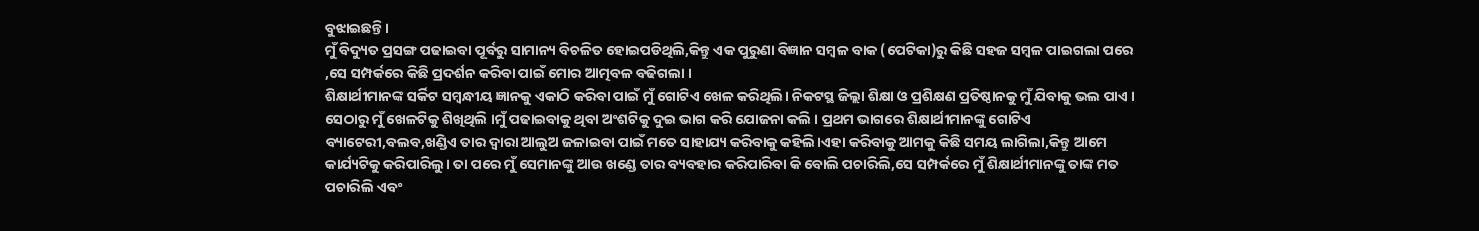ବୁଝାଇଛନ୍ତି।
ମୁଁ ବିଦ୍ୟୁତ ପ୍ରସଙ୍ଗ ପଢାଇବା ପୂର୍ବରୁ ସାମାନ୍ୟ ବିଚଳିତ ହୋଇପଡିଥିଲି,କିନ୍ତୁ ଏକ ପୁରୁଣା ବିଜ୍ଞାନ ସମ୍ବଳ ବାକ (ପେଟିକା)ରୁ କିଛି ସହଜ ସମ୍ବଳ ପାଇଗଲା ପରେ ,ସେ ସମ୍ପର୍କରେ କିଛି ପ୍ରଦର୍ଶନ କରିବା ପାଇଁ ମୋର ଆତ୍ମବଳ ବଢିଗଲା ।
ଶିକ୍ଷାର୍ଥୀମାନଙ୍କ ସର୍କିଟ ସମ୍ବନ୍ଧୀୟ ଜ୍ଞାନକୁ ଏକାଠି କରିବା ପାଇଁ ମୁଁ ଗୋଟିଏ ଖେଳ କରିଥିଲି। ନିକଟସ୍ଥ ଜିଲ୍ଲା ଶିକ୍ଷା ଓ ପ୍ରଶିକ୍ଷଣ ପ୍ରତିଷ୍ଠାନକୁ ମୁଁ ଯିବାକୁ ଭଲ ପାଏ । ସେଠାରୁ ମୁଁ ଖେଳଟିକୁ ଶିଖିଥିଲି ।ମୁଁ ପଢାଇବାକୁ ଥିବା ଅଂଶଟିକୁ ଦୁଇ ଭାଗ କରି ଯୋଜନା କଲି । ପ୍ରଥମ ଭାଗରେ ଶିକ୍ଷାର୍ଥୀମାନଙ୍କୁ ଗୋଟିଏ ବ୍ୟାଟେରୀ,ବଲବ,ଖଣ୍ଡିଏ ତାର ଦ୍ଵାରା ଆଲୁଅ ଜଳାଇବା ପାଇଁ ମତେ ସାହାଯ୍ୟ କରିବାକୁ କହିଲି।ଏହା କରିବାକୁ ଆମକୁ କିଛି ସମୟ ଲାଗିଲା,କିନ୍ତୁ ଆମେ କାର୍ଯ୍ୟଟିକୁ କରିପାରିଲୁ। ତା ପରେ ମୁଁ ସେମାନଙ୍କୁ ଆଉ ଖଣ୍ଡେ ତାର ବ୍ୟବହାର କରିପାରିବା କି ବୋଲି ପଚାରିଲି,ସେ ସମ୍ପର୍କରେ ମୁଁ ଶିକ୍ଷାର୍ଥୀମାନଙ୍କୁ ତାଙ୍କ ମତ ପଚାରିଲି ଏବଂ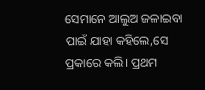ସେମାନେ ଆଲୁଅ ଜଳାଇବା ପାଇଁ ଯାହା କହିଲେ,ସେ ପ୍ରକାରେ କଲି। ପ୍ରଥମ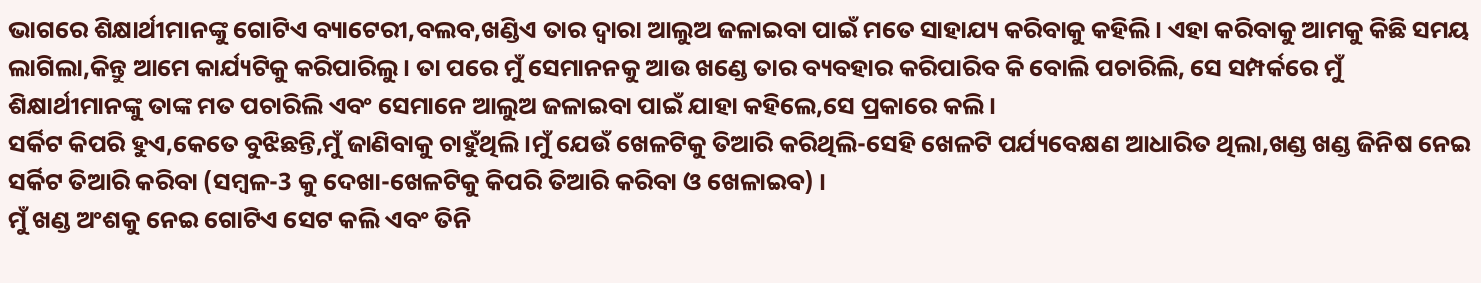ଭାଗରେ ଶିକ୍ଷାର୍ଥୀମାନଙ୍କୁ ଗୋଟିଏ ବ୍ୟାଟେରୀ,ବଲବ,ଖଣ୍ଡିଏ ତାର ଦ୍ଵାରା ଆଲୁଅ ଜଳାଇବା ପାଇଁ ମତେ ସାହାଯ୍ୟ କରିବାକୁ କହିଲି। ଏହା କରିବାକୁ ଆମକୁ କିଛି ସମୟ ଲାଗିଲା,କିନ୍ତୁ ଆମେ କାର୍ଯ୍ୟଟିକୁ କରିପାରିଲୁ। ତା ପରେ ମୁଁ ସେମାନନକୁ ଆଉ ଖଣ୍ଡେ ତାର ବ୍ୟବହାର କରିପାରିବ କି ବୋଲି ପଚାରିଲି, ସେ ସମ୍ପର୍କରେ ମୁଁ ଶିକ୍ଷାର୍ଥୀମାନଙ୍କୁ ତାଙ୍କ ମତ ପଚାରିଲି ଏବଂ ସେମାନେ ଆଲୁଅ ଜଳାଇବା ପାଇଁ ଯାହା କହିଲେ,ସେ ପ୍ରକାରେ କଲି।
ସର୍କିଟ କିପରି ହୁଏ,କେତେ ବୁଝିଛନ୍ତି,ମୁଁ ଜାଣିବାକୁ ଚାହୁଁଥିଲି।ମୁଁ ଯେଉଁ ଖେଳଟିକୁ ତିଆରି କରିଥିଲି-ସେହି ଖେଳଟି ପର୍ଯ୍ୟବେକ୍ଷଣ ଆଧାରିତ ଥିଲା,ଖଣ୍ଡ ଖଣ୍ଡ ଜିନିଷ ନେଇ ସର୍କିଟ ତିଆରି କରିବା (ସମ୍ବଳ-3 କୁ ଦେଖା-ଖେଳଟିକୁ କିପରି ତିଆରି କରିବା ଓ ଖେଳାଇବ) ।
ମୁଁ ଖଣ୍ଡ ଅଂଶକୁ ନେଇ ଗୋଟିଏ ସେଟ କଲି ଏବଂ ତିନି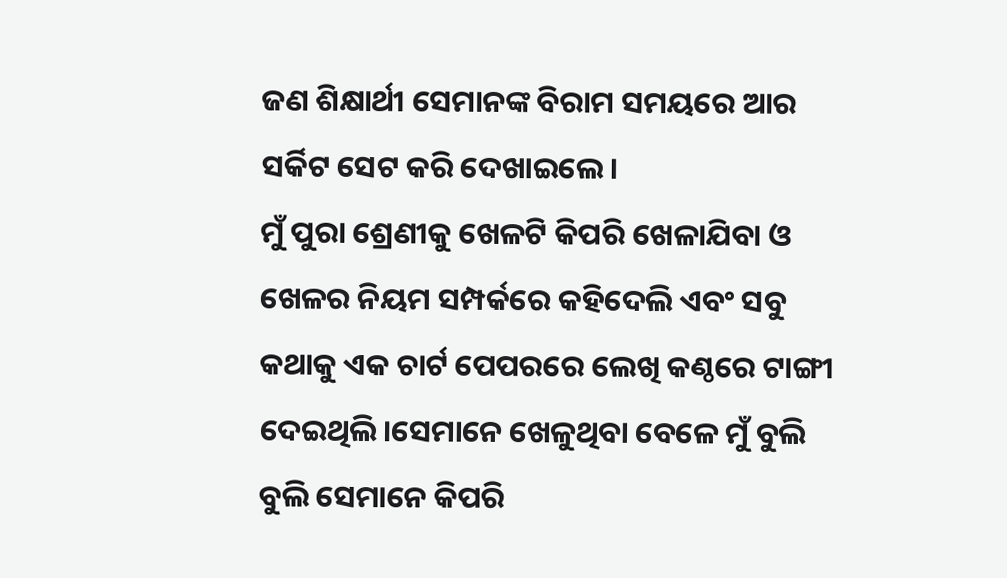ଜଣ ଶିକ୍ଷାର୍ଥୀ ସେମାନଙ୍କ ବିରାମ ସମୟରେ ଆର ସର୍କିଟ ସେଟ କରି ଦେଖାଇଲେ।
ମୁଁ ପୁରା ଶ୍ରେଣୀକୁ ଖେଳଟି କିପରି ଖେଳାଯିବା ଓ ଖେଳର ନିୟମ ସମ୍ପର୍କରେ କହିଦେଲି ଏବଂ ସବୁ କଥାକୁ ଏକ ଚାର୍ଟ ପେପରରେ ଲେଖି କଣ୍ଠରେ ଟାଙ୍ଗୀ ଦେଇଥିଲି।ସେମାନେ ଖେଳୁଥିବା ବେଳେ ମୁଁ ବୁଲି ବୁଲି ସେମାନେ କିପରି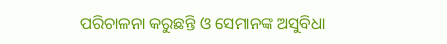ପରିଚାଳନା କରୁଛନ୍ତି ଓ ସେମାନଙ୍କ ଅସୁବିଧା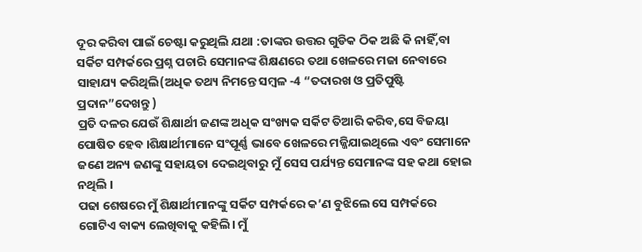ଦୂର କରିବା ପାଇଁ ଚେଷ୍ଟା କରୁଥିଲି ଯଥା :ତାଙ୍କର ଉତ୍ତର ଗୁଡିକ ଠିକ ଅଛି କି ନାହିଁ,ବା ସର୍କିଟ ସମ୍ପର୍କରେ ପ୍ରଶ୍ନ ପଚାରି ସେମାନଙ୍କ ଶିକ୍ଷଣରେ ତଥା ଖେଳରେ ମଜା ନେବାରେ ସାହାଯ୍ୟ କରିଥିଲି(ଅଧିକ ତଥ୍ୟ ନିମନ୍ତେ ସମ୍ବଳ -4 “ତଦାରଖ ଓ ପ୍ରତିପୁଷ୍ଟି ପ୍ରଦାନ”ଦେଖନ୍ତୁ )
ପ୍ରତି ଦଳର ଯେଉଁ ଶିକ୍ଷାର୍ଥୀ ଜଣଙ୍କ ଅଧିକ ସଂଖ୍ୟକ ସର୍କିଟ ତିଆରି କରିବ,ସେ ବିଜୟା ପୋଷିତ ହେବ ।ଶିକ୍ଷାର୍ଥୀମାନେ ସଂପୂର୍ଣ୍ଣ ଭାବେ ଖେଳରେ ମଜ୍ଜିଯାଇଥିଲେ ଏବଂ ସେମାନେ ଜଣେ ଅନ୍ୟ ଜଣଙ୍କୁ ସହାୟତା ଦେଇଥିବାରୁ ମୁଁ ସେସ ପର୍ଯ୍ୟନ୍ତ ସେମାନଙ୍କ ସହ କଥା ହୋଇ ନଥିଲି ।
ପଢା ଶେଷରେ ମୁଁ ଶିକ୍ଷାର୍ଥୀମାନଙ୍କୁ ସର୍କିଟ ସମ୍ପର୍କରେ କ’ଣ ବୁଝିଲେ ସେ ସମ୍ପର୍କରେ ଗୋଟିଏ ବାକ୍ୟ ଲେଖିବାକୁ କହିଲି। ମୁଁ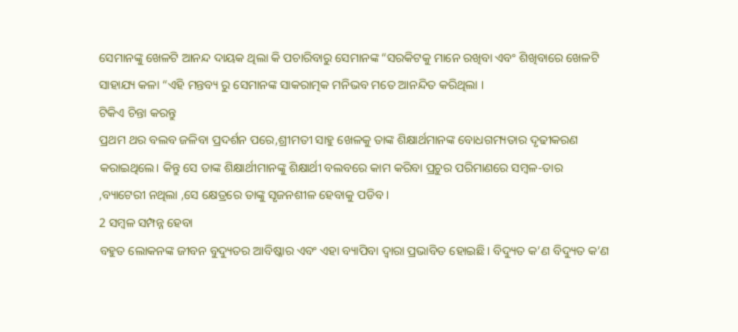ସେମାନଙ୍କୁ ଖେଳଟି ଆନନ୍ଦ ଦାୟକ ଥିଲା କି ପଚାରିବାରୁ ସେମାନଙ୍କ “ସରକିଟକୁ ମାନେ ରଖିବା ଏବଂ ଶିଖିବାରେ ଖେଳଟି ସାହାଯ୍ୟ କଳା “ଏହି ମନ୍ତବ୍ୟ ରୁ ସେମାନଙ୍କ ସାକରାତ୍ମକ ମନିଭବ ମତେ ଆନନ୍ଦିତ କରିଥିଲା ।
ଟିକିଏ ଚିନ୍ତା କରନ୍ତୁ
ପ୍ରଥମ ଥର ବଲବ ଜଳିବା ପ୍ରଦର୍ଶନ ପରେ,ଶ୍ରୀମତୀ ସାହୁ ଖେଳକୁ ତାଙ୍କ ଶିକ୍ଷାର୍ଥମାନଙ୍କ ବୋଧଗମ୍ୟତାର ଦୃଢୀକରଣ କରାଇଥିଲେ। କିନ୍ତୁ ସେ ତାଙ୍କ ଶିକ୍ଷାର୍ଥୀମାନଙ୍କୁ ଶିକ୍ଷାର୍ଥୀ ବଲବରେ କାମ କରିବା ପ୍ରଚୁର ପରିମାଣରେ ସମ୍ବଳ-ତାର ,ବ୍ୟାଟେରୀ ନଥିଲା ,ସେ କ୍ଷେତ୍ରରେ ତାଙ୍କୁ ସୃଜନଶୀଳ ହେବାକୁ ପଡିବ ।
2 ସମ୍ବଳ ସମ୍ପନ୍ନ ହେବା
ବହୁତ ଲୋକନଙ୍କ ଜୀବନ ବୁଦ୍ୟୁତର ଆବିଷ୍କାର ଏବଂ ଏହା ବ୍ୟାପିବା ଦ୍ଵାରା ପ୍ରଭାବିତ ହୋଇଛି। ବିଦ୍ୟୁତ କ’ଣ ବିଦ୍ୟୁତ କ’ଣ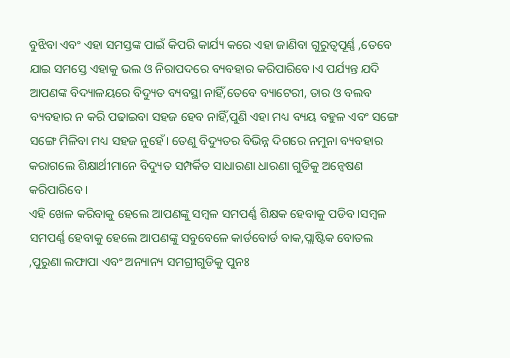ବୁଝିବା ଏବଂ ଏହା ସମସ୍ତଙ୍କ ପାଇଁ କିପରି କାର୍ଯ୍ୟ କରେ ଏହା ଜାଣିବା ଗୁରୁତ୍ୱପୂର୍ଣ୍ଣ ,ତେବେ ଯାଇ ସମସ୍ତେ ଏହାକୁ ଭଲ ଓ ନିରାପଦରେ ବ୍ୟବହାର କରିପାରିବେ।ଏ ପର୍ଯ୍ୟନ୍ତ ଯଦି ଆପଣଙ୍କ ବିଦ୍ୟାଳୟରେ ବିଦ୍ୟୁତ ବ୍ୟବସ୍ଥା ନାହିଁ,ତେବେ ବ୍ୟାଟେରୀ, ତାର ଓ ବଲବ ବ୍ୟବହାର ନ କରି ପଢାଇବା ସହଜ ହେବ ନାହିଁ,ପୁଣି ଏହା ମଧ୍ୟ ବ୍ୟୟ ବହୁଳ ଏବଂ ସଙ୍ଗେ ସଙ୍ଗେ ମିଳିବା ମଧ୍ୟ ସହଜ ନୁହେଁ। ତେଣୁ ବିଦ୍ୟୁତର ବିଭିନ୍ନ ଦିଗରେ ନମୁନା ବ୍ୟବହାର କରାଗଲେ ଶିକ୍ଷାର୍ଥୀମାନେ ବିଦ୍ୟୁତ ସମ୍ପର୍କିତ ସାଧାରଣା ଧାରଣା ଗୁଡିକୁ ଅନ୍ଵେଷଣ କରିପାରିବେ ।
ଏହି ଖେଳ କରିବାକୁ ହେଲେ ଆପଣଙ୍କୁ ସମ୍ବଳ ସମପର୍ଣ୍ଣ ଶିକ୍ଷକ ହେବାକୁ ପଡିବ ।ସମ୍ବଳ ସମପର୍ଣ୍ଣ ହେବାକୁ ହେଲେ ଆପଣଙ୍କୁ ସବୁବେଳେ କାର୍ଡବୋର୍ଡ ବାକ,ପ୍ଲାଷ୍ଟିକ ବୋତଲ ,ପୁରୁଣା ଲଫାପା ଏବଂ ଅନ୍ୟାନ୍ୟ ସମଗ୍ରୀଗୁଡିକୁ ପୁନଃ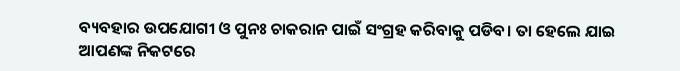ବ୍ୟବହାର ଉପଯୋଗୀ ଓ ପୁନଃ ଚାକରାନ ପାଇଁ ସଂଗ୍ରହ କରିବାକୁ ପଡିବ। ତା ହେଲେ ଯାଇ ଆପଣଙ୍କ ନିକଟରେ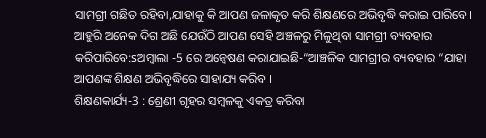ସାମଗ୍ରୀ ଗଛିତ ରହିବା,ଯାହାକୁ କି ଆପଣ ଜଳାକୃତ କରି ଶିକ୍ଷଣରେ ଅଭିବୃଦ୍ଧି କରାଇ ପାରିବେ। ଆହୁରି ଅନେକ ଦିଗ ଅଛି ଯେଉଁଠି ଆପଣ ସେହି ଅଞ୍ଚଳରୁ ମିଳୁଥିବା ସାମଗ୍ରୀ ବ୍ୟବହାର କରିପାରିବେ:sଅମ୍ବାଲା -5 ରେ ଅନ୍ଵେଷଣ କରାଯାଇଛି-“ଆଞ୍ଚଳିକ ସାମଗ୍ରୀର ବ୍ୟବହାର “ଯାହା ଆପଣଙ୍କ ଶିକ୍ଷଣ ଅଭିବୃଦ୍ଧିରେ ସାହାଯ୍ୟ କରିବ ।
ଶିକ୍ଷଣକାର୍ଯ୍ୟ-3 : ଶ୍ରେଣୀ ଗୃହର ସମ୍ବଳକୁ ଏକତ୍ର କରିବା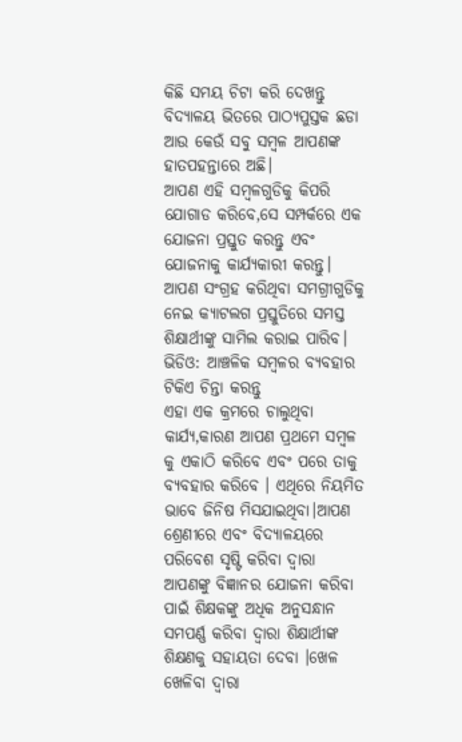କିଛି ସମୟ ଚିଟା କରି ଦେଖନ୍ତୁ ବିଦ୍ୟାଳୟ ଭିତରେ ପାଠ୍ୟପୁସ୍ତକ ଛଡା ଆଉ କେଉଁ ସବୁ ସମ୍ବଳ ଆପଣଙ୍କ ହାତପହନ୍ତାରେ ଅଛି।
ଆପଣ ଏହି ସମ୍ବଳଗୁଡିକୁ କିପରି ଯୋଗାଡ କରିବେ,ସେ ସମ୍ପର୍କରେ ଏକ ଯୋଜନା ପ୍ରସ୍ତୁତ କରନ୍ତୁ ଏବଂ ଯୋଜନାକୁ କାର୍ଯ୍ୟକାରୀ କରନ୍ତୁ। ଆପଣ ସଂଗ୍ରହ କରିଥିବା ସମଗ୍ରୀଗୁଡିକୁ ନେଇ କ୍ୟାଟଲଗ ପ୍ରସ୍ତୁତିରେ ସମସ୍ତ ଶିକ୍ଷାର୍ଥୀଙ୍କୁ ସାମିଲ କରାଇ ପାରିବ।
ଭିଡିଓ: ଆଞ୍ଚଳିକ ସମ୍ବଳର ବ୍ୟବହାର
ଟିକିଏ ଚିନ୍ତା କରନ୍ତୁ
ଏହା ଏକ କ୍ରମରେ ଚାଲୁଥିବା କାର୍ଯ୍ୟ,କାରଣ ଆପଣ ପ୍ରଥମେ ସମ୍ବଳ କୁ ଏକାଠି କରିବେ ଏବଂ ପରେ ତାକୁ ବ୍ୟବହାର କରିବେ । ଏଥିରେ ନିୟମିତ ଭାବେ ଜିନିଷ ମିସଯାଇଥିବା।ଆପଣ ଶ୍ରେଣୀରେ ଏବଂ ବିଦ୍ୟାଳୟରେ ପରିବେଶ ସୃଷ୍ଟି କରିବା ଦ୍ଵାରା ଆପଣଙ୍କୁ ବିଜ୍ଞାନର ଯୋଜନା କରିବା ପାଇଁ ଶିକ୍ଷକଙ୍କୁ ଅଧିକ ଅନୁସନ୍ଧାନ ସମପର୍ଣ୍ଣ କରିବା ଦ୍ଵାରା ଶିକ୍ଷାର୍ଥୀଙ୍କ ଶିକ୍ଷଣକୁ ସହାୟତା ଦେବା ।ଖେଳ ଖେଳିବା ଦ୍ଵାରା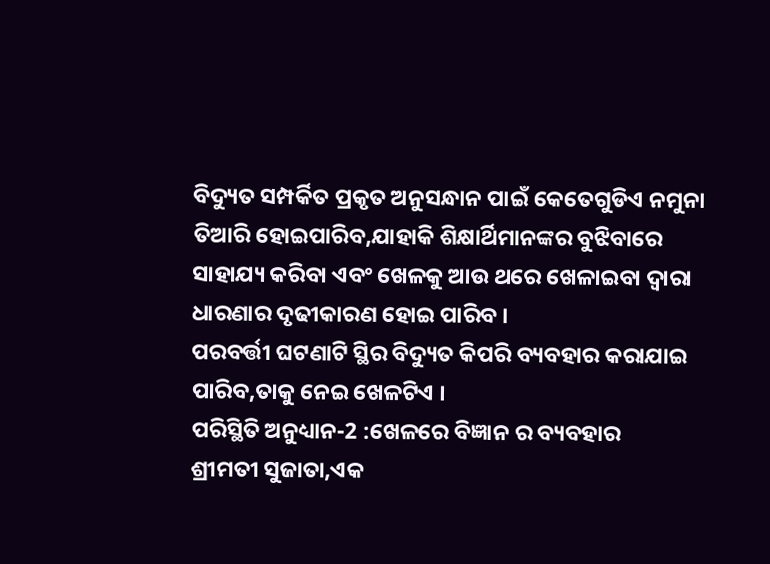ବିଦ୍ୟୁତ ସମ୍ପର୍କିତ ପ୍ରକୃତ ଅନୁସନ୍ଧାନ ପାଇଁ କେତେଗୁଡିଏ ନମୁନା ତିଆରି ହୋଇପାରିବ,ଯାହାକି ଶିକ୍ଷାର୍ଥିମାନଙ୍କର ବୁଝିବାରେ ସାହାଯ୍ୟ କରିବା ଏବଂ ଖେଳକୁ ଆଉ ଥରେ ଖେଳାଇବା ଦ୍ଵାରା ଧାରଣାର ଦୃଢୀକାରଣ ହୋଇ ପାରିବ ।
ପରବର୍ତ୍ତୀ ଘଟଣାଟି ସ୍ଥିର ବିଦ୍ୟୁତ କିପରି ବ୍ୟବହାର କରାଯାଇ ପାରିବ,ତାକୁ ନେଇ ଖେଳଟିଏ ।
ପରିସ୍ଥିତି ଅନୁଧ୍ୟାନ-2 :ଖେଳରେ ବିଜ୍ଞାନ ର ବ୍ୟବହାର
ଶ୍ରୀମତୀ ସୁଜାତା,ଏକ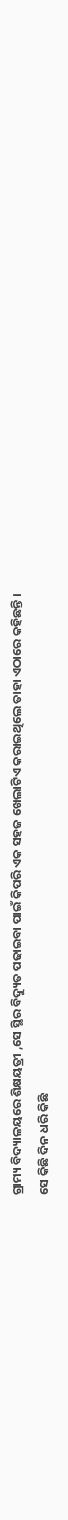ଗ୍ରାମ୍ୟ ବିଦ୍ୟାଳୟରେ ଶିକ୍ଷୟତ୍ରୀ ,ସେ ସ୍ଥିର ବିଦ୍ୟୁତ ପଢାଇବା ପାଇଁ କିପରି ଏକ ସହଜ ଖେଲାଟିଏ କରାଇଥିଲେ ତାହା ଏଠାରେ କହିଛନ୍ତି ।
ସେ କିଛି ଦିନ ଧରି କିଛି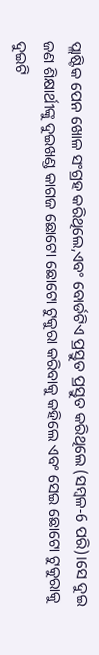ପ୍ଲାଷ୍ଟିକ ପେନ ଖୋଳ ସଂଗ୍ରହ କରିଥିଲେ,ଏବଂ ବୋର୍ଡଟିଏ ପ୍ରସ୍ତୁତ ପ୍ରସ୍ତୁତ କରିଥିଲେ (ସମ୍ବଳ-6 ପରି)।ସେ ଦୁଇ ଜଣ ଶିକ୍ଷାର୍ଥୀଙ୍କୁ ଦୁଇଖଣ୍ଡ କାଗଜ ଛୋଟୋ ଛୋଟୋ ଟୁକୁରା କରିବାକୁ କହିଲେ ଏବଂ ସେଇ ଛୋଟୋ ଟୁକୁରାକୁ ଦୁଇଟି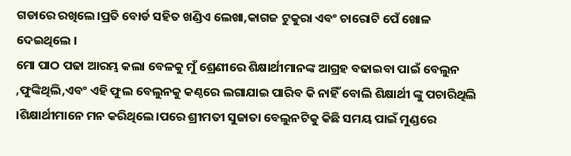ଗଡାରେ ରଖିଲେ।ପ୍ରତି ବୋର୍ଡ ସହିତ ଖଣ୍ଡିଏ ଲେଖା,କାଗଜ ଟୁକୁରା ଏବଂ ଚାରୋଟି ପେଁ ଖୋଳ ଦେଇଥିଲେ ।
ମୋ ପାଠ ପଢା ଆରମ୍ଭ କଲା ବେଳକୁ ମୁଁ ଶ୍ରେଣୀରେ ଶିକ୍ଷାର୍ଥୀମାନଙ୍କ ଆଗ୍ରହ ବଢାଇବା ପାଇଁ ବେଲୁନ ,ଫୁଙ୍କିଥିଲି,ଏବଂ ଏହି ଫୁଲ ବେଲୁନକୁ କଣ୍ଠରେ ଲଗାଯାଇ ପାରିବ କି ନାହିଁ ବୋଲି ଶିକ୍ଷାର୍ଥୀ ଙ୍କୁ ପଚାରିଥିଲି ।ଶିକ୍ଷାର୍ଥୀମାନେ ମନ କରିଥିଲେ।ପରେ ଶ୍ରୀମତୀ ସୁଜାତା ବେଲୁନଟିକୁ କିଛି ସମୟ ପାଇଁ ମୁଣ୍ଡରେ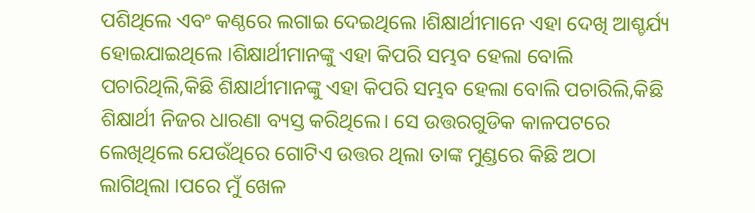ପଶିଥିଲେ ଏବଂ କଣ୍ଠରେ ଲଗାଇ ଦେଇଥିଲେ ।ଶିକ୍ଷାର୍ଥୀମାନେ ଏହା ଦେଖି ଆଶ୍ଚର୍ଯ୍ୟ ହୋଇଯାଇଥିଲେ ।ଶିକ୍ଷାର୍ଥୀମାନଙ୍କୁ ଏହା କିପରି ସମ୍ଭବ ହେଲା ବୋଲି ପଚାରିଥିଲି,କିଛି ଶିକ୍ଷାର୍ଥୀମାନଙ୍କୁ ଏହା କିପରି ସମ୍ଭବ ହେଲା ବୋଲି ପଚାରିଲି,କିଛି ଶିକ୍ଷାର୍ଥୀ ନିଜର ଧାରଣା ବ୍ୟସ୍ତ କରିଥିଲେ। ସେ ଉତ୍ତରଗୁଡିକ କାଳପଟରେ ଲେଖିଥିଲେ ଯେଉଁଥିରେ ଗୋଟିଏ ଉତ୍ତର ଥିଲା ତାଙ୍କ ମୁଣ୍ଡରେ କିଛି ଅଠା ଲାଗିଥିଲା ।ପରେ ମୁଁ ଖେଳ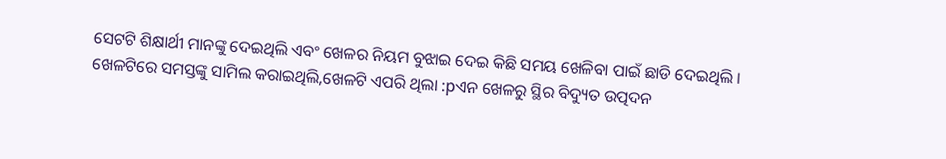ସେଟଟି ଶିକ୍ଷାର୍ଥୀ ମାନଙ୍କୁ ଦେଇଥିଲି ଏବଂ ଖେଳର ନିୟମ ବୁଝାଇ ଦେଇ କିଛି ସମୟ ଖେଳିବା ପାଇଁ ଛାଡି ଦେଇଥିଲି ।
ଖେଳଟିରେ ସମସ୍ତଙ୍କୁ ସାମିଲ କରାଇଥିଲି,ଖେଳଟି ଏପରି ଥିଲା :pଏନ ଖେଳରୁ ସ୍ଥିର ବିଦ୍ୟୁତ ଉତ୍ପଦନ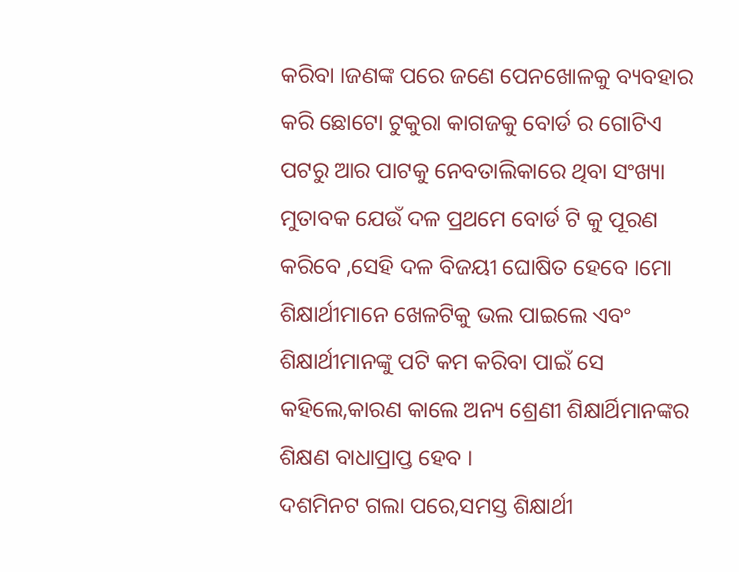କରିବା ।ଜଣଙ୍କ ପରେ ଜଣେ ପେନଖୋଳକୁ ବ୍ୟବହାର କରି ଛୋଟୋ ଟୁକୁରା କାଗଜକୁ ବୋର୍ଡ ର ଗୋଟିଏ ପଟରୁ ଆର ପାଟକୁ ନେବତାଲିକାରେ ଥିବା ସଂଖ୍ୟା ମୁତାବକ ଯେଉଁ ଦଳ ପ୍ରଥମେ ବୋର୍ଡ ଟି କୁ ପୂରଣ କରିବେ ,ସେହି ଦଳ ବିଜୟୀ ଘୋଷିତ ହେବେ ।ମୋ ଶିକ୍ଷାର୍ଥୀମାନେ ଖେଳଟିକୁ ଭଲ ପାଇଲେ ଏବଂ ଶିକ୍ଷାର୍ଥୀମାନଙ୍କୁ ପଟି କମ କରିବା ପାଇଁ ସେ କହିଲେ,କାରଣ କାଲେ ଅନ୍ୟ ଶ୍ରେଣୀ ଶିକ୍ଷାର୍ଥିମାନଙ୍କର ଶିକ୍ଷଣ ବାଧାପ୍ରାପ୍ତ ହେବ ।
ଦଶମିନଟ ଗଲା ପରେ,ସମସ୍ତ ଶିକ୍ଷାର୍ଥୀ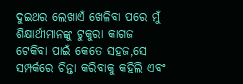ଦୁଇଥର ଲେଖାଏଁ ଖେଳିବା ପରେ ମୁଁ ଶିକ୍ଷାର୍ଥୀମାନଙ୍କୁ ଟୁକୁରା କାଗଜ ଟେକିବା ପାଇଁ କେତେ ସହଜ,ସେ ସମ୍ପର୍କରେ ଚିନ୍ତା କରିବାକୁ କହିଲି ଏବଂ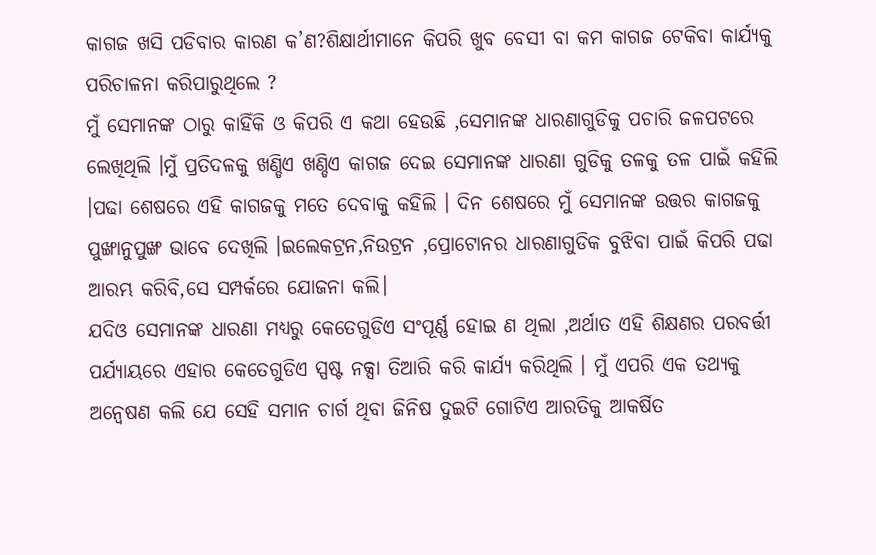କାଗଜ ଖସି ପଡିବାର କାରଣ କ’ଣ?ଶିକ୍ଷାର୍ଥୀମାନେ କିପରି ଖୁବ ବେସୀ ବା କମ କାଗଜ ଟେକିବା କାର୍ଯ୍ୟକୁ ପରିଚାଳନା କରିପାରୁଥିଲେ ?
ମୁଁ ସେମାନଙ୍କ ଠାରୁ କାହିଁକି ଓ କିପରି ଏ କଥା ହେଉଛି ,ସେମାନଙ୍କ ଧାରଣାଗୁଡିକୁ ପଚାରି ଜଳପଟରେ ଲେଖିଥିଲି ।ମୁଁ ପ୍ରତିଦଳକୁ ଖଣ୍ଡିଏ ଖଣ୍ଡିଏ କାଗଜ ଦେଇ ସେମାନଙ୍କ ଧାରଣା ଗୁଡିକୁ ତଳକୁ ତଳ ପାଇଁ କହିଲି ।ପଢା ଶେଷରେ ଏହି କାଗଜକୁ ମତେ ଦେବାକୁ କହିଲି । ଦିନ ଶେଷରେ ମୁଁ ସେମାନଙ୍କ ଉତ୍ତର କାଗଜକୁ ପୁଙ୍ଖାନୁପୁଙ୍ଖ ଭାବେ ଦେଖିଲି ।ଇଲେକଟ୍ରନ,ନିଉଟ୍ରନ ,ପ୍ରୋଟୋନର ଧାରଣାଗୁଡିକ ବୁଝିବା ପାଇଁ କିପରି ପଢା ଆରମ୍ଭ କରିବି,ସେ ସମ୍ପର୍କରେ ଯୋଜନା କଲି।
ଯଦିଓ ସେମାନଙ୍କ ଧାରଣା ମଧ୍ୟରୁ କେତେଗୁଡିଏ ସଂପୂର୍ଣ୍ଣ ହୋଇ ଣ ଥିଲା ,ଅର୍ଥାତ ଏହି ଶିକ୍ଷଣର ପରବର୍ତ୍ତୀ ପର୍ଯ୍ୟାୟରେ ଏହାର କେତେଗୁଡିଏ ସ୍ପଷ୍ଟ ନକ୍ସା ତିଆରି କରି କାର୍ଯ୍ୟ କରିଥିଲି । ମୁଁ ଏପରି ଏକ ତଥ୍ୟକୁ ଅନ୍ଵେଷଣ କଲି ଯେ ସେହି ସମାନ ଚାର୍ଗ ଥିବା ଜିନିଷ ଦୁଇଟି ଗୋଟିଏ ଆରତିକୁ ଆକର୍ଷିତ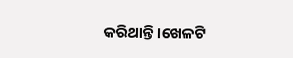କରିଥାନ୍ତି ।ଖେଳଟି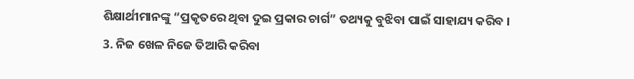ଶିକ୍ଷାର୍ଥୀମାନଙ୍କୁ “ପ୍ରକୃତରେ ଥିବା ଦୁଇ ପ୍ରକାର ଚାର୍ଗ” ତଥ୍ୟକୁ ବୁଝିବା ପାଇଁ ସାହାଯ୍ୟ କରିବ ।
3. ନିଜ ଖେଳ ନିଜେ ତିଆରି କରିବା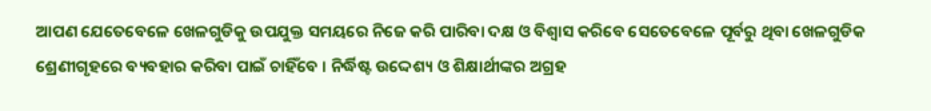ଆପଣ ଯେତେବେଳେ ଖେଳଗୁଡିକୁ ଉପଯୁକ୍ତ ସମୟରେ ନିଜେ କରି ପାରିବା ଦକ୍ଷ ଓ ବିଶ୍ଵାସ କରିବେ ସେତେବେଳେ ପୂର୍ବରୁ ଥିବା ଖେଳଗୁଡିକ ଶ୍ରେଣୀଗୃହରେ ବ୍ୟବହାର କରିବା ପାଇଁ ଚାହିଁବେ । ନିର୍ଦ୍ଧିଷ୍ଟ ଉଦ୍ଦେଶ୍ୟ ଓ ଶିକ୍ଷାର୍ଥୀଙ୍କର ଅଗ୍ରହ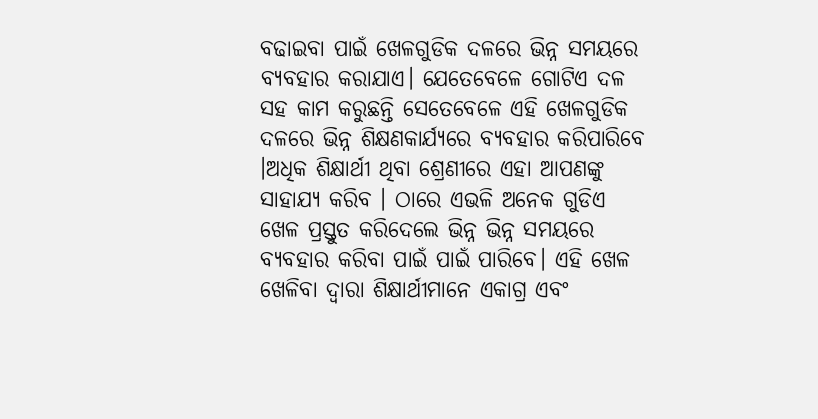ବଢାଇବା ପାଇଁ ଖେଳଗୁଡିକ ଦଳରେ ଭିନ୍ନ ସମୟରେ ବ୍ୟବହାର କରାଯାଏ। ଯେତେବେଳେ ଗୋଟିଏ ଦଳ ସହ କାମ କରୁଛନ୍ତି ସେତେବେଳେ ଏହି ଖେଳଗୁଡିକ ଦଳରେ ଭିନ୍ନ ଶିକ୍ଷଣକାର୍ଯ୍ୟରେ ବ୍ୟବହାର କରିପାରିବେ ।ଅଧିକ ଶିକ୍ଷାର୍ଥୀ ଥିବା ଶ୍ରେଣୀରେ ଏହା ଆପଣଙ୍କୁ ସାହାଯ୍ୟ କରିବ । ଠାରେ ଏଭଳି ଅନେକ ଗୁଡିଏ ଖେଳ ପ୍ରସ୍ତୁତ କରିଦେଲେ ଭିନ୍ନ ଭିନ୍ନ ସମୟରେ ବ୍ୟବହାର କରିବା ପାଇଁ ପାଇଁ ପାରିବେ। ଏହି ଖେଳ ଖେଳିବା ଦ୍ଵାରା ଶିକ୍ଷାର୍ଥୀମାନେ ଏକାଗ୍ର ଏବଂ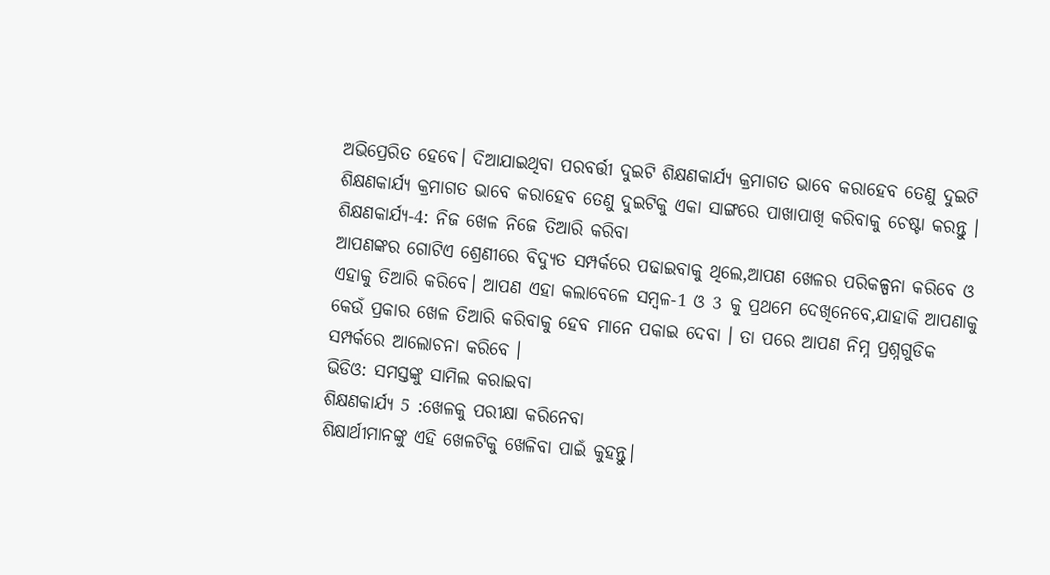ଅଭିପ୍ରେରିତ ହେବେ। ଦିଆଯାଇଥିବା ପରବର୍ତ୍ତୀ ଦୁଇଟି ଶିକ୍ଷଣକାର୍ଯ୍ୟ କ୍ରମାଗତ ଭାବେ କରାହେବ ତେଣୁ ଦୁଇଟି ଶିକ୍ଷଣକାର୍ଯ୍ୟ କ୍ରମାଗତ ଭାବେ କରାହେବ ତେଣୁ ଦୁଇଟିକୁ ଏକା ସାଙ୍ଗରେ ପାଖାପାଖି କରିବାକୁ ଚେଷ୍ଟା କରନ୍ତୁ ।
ଶିକ୍ଷଣକାର୍ଯ୍ୟ-4: ନିଜ ଖେଳ ନିଜେ ତିଆରି କରିବା
ଆପଣଙ୍କର ଗୋଟିଏ ଶ୍ରେଣୀରେ ବିଦ୍ୟୁତ ସମ୍ପର୍କରେ ପଢାଇବାକୁ ଥିଲେ,ଆପଣ ଖେଳର ପରିକଳ୍ପନା କରିବେ ଓ ଏହାକୁ ତିଆରି କରିବେ। ଆପଣ ଏହା କଲାବେଳେ ସମ୍ବଳ-1 ଓ 3 କୁ ପ୍ରଥମେ ଦେଖିନେବେ,ଯାହାକି ଆପଣାକୁ କେଉଁ ପ୍ରକାର ଖେଳ ତିଆରି କରିବାକୁ ହେବ ମାନେ ପକାଇ ଦେବା । ତା ପରେ ଆପଣ ନିମ୍ନ ପ୍ରଶ୍ନଗୁଡିକ ସମ୍ପର୍କରେ ଆଲୋଚନା କରିବେ ।
ଭିଡିଓ: ସମସ୍ତଙ୍କୁ ସାମିଲ କରାଇବା
ଶିକ୍ଷଣକାର୍ଯ୍ୟ 5 :ଖେଳକୁ ପରୀକ୍ଷା କରିନେବା
ଶିକ୍ଷାର୍ଥୀମାନଙ୍କୁ ଏହି ଖେଳଟିକୁ ଖେଳିବା ପାଇଁ କୁହନ୍ତୁ।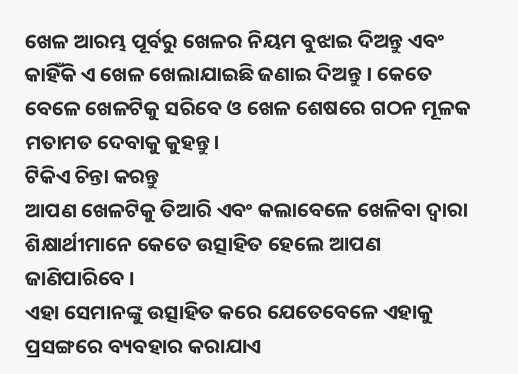ଖେଳ ଆରମ୍ଭ ପୂର୍ବରୁ ଖେଳର ନିୟମ ବୁଝାଇ ଦିଅନ୍ତୁ ଏବଂ କାହିଁକି ଏ ଖେଳ ଖେଲାଯାଇଛି ଜଣାଇ ଦିଅନ୍ତୁ । କେତେ ବେଳେ ଖେଳଟିକୁ ସରିବେ ଓ ଖେଳ ଶେଷରେ ଗଠନ ମୂଳକ ମତାମତ ଦେବାକୁ କୁହନ୍ତୁ।
ଟିକିଏ ଚିନ୍ତା କରନ୍ତୁ
ଆପଣ ଖେଳଟିକୁ ତିଆରି ଏବଂ କଲାବେଳେ ଖେଳିବା ଦ୍ଵାରା ଶିକ୍ଷାର୍ଥୀମାନେ କେତେ ଉତ୍ସାହିତ ହେଲେ ଆପଣ ଜାଣିପାରିବେ ।
ଏହା ସେମାନଙ୍କୁ ଉତ୍ସାହିତ କରେ ଯେତେବେଳେ ଏହାକୁ ପ୍ରସଙ୍ଗରେ ବ୍ୟବହାର କରାଯାଏ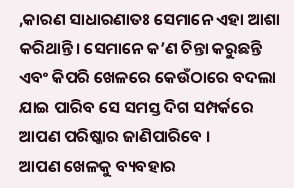,କାରଣ ସାଧାରଣାତଃ ସେମାନେ ଏହା ଆଶା କରିଥାନ୍ତି। ସେମାନେ କ’ଣ ଚିନ୍ତା କରୁଛନ୍ତି ଏବଂ କିପରି ଖେଳରେ କେଉଁଠାରେ ବଦଲା ଯାଇ ପାରିବ ସେ ସମସ୍ତ ଦିଗ ସମ୍ପର୍କରେ ଆପଣ ପରିଷ୍କାର ଜାଣିପାରିବେ ।
ଆପଣ ଖେଳକୁ ବ୍ୟବହାର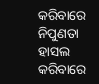କରିବାରେ ନିପୁଣତା ହାସଲ କରିବାରେ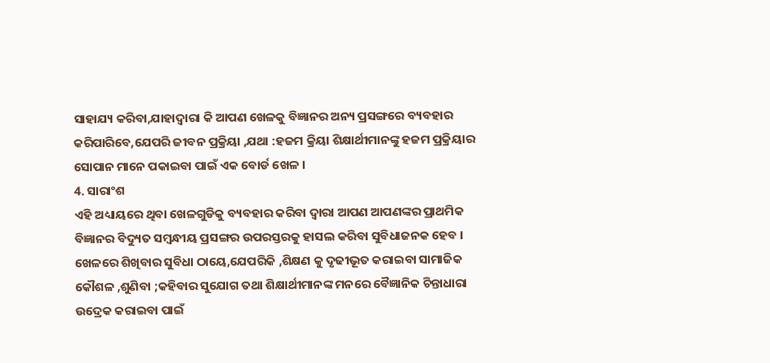ସାହାଯ୍ୟ କରିବା,ଯାହାଦ୍ୱାରା କି ଆପଣ ଖେଳକୁ ବିଜ୍ଞାନର ଅନ୍ୟ ପ୍ରସଙ୍ଗରେ ବ୍ୟବହାର କରିପାରିବେ,ଯେପରି ଜୀବନ ପ୍ରକ୍ରିୟା ,ଯଥା :ହଜମ କ୍ରିୟା ଶିକ୍ଷାର୍ଥୀମାନଙ୍କୁ ହଜମ ପ୍ରକ୍ରିୟାର ସୋପାନ ମାନେ ପକାଇବା ପାଇଁ ଏକ ବୋର୍ଡ ଖେଳ ।
4. ସାରାଂଶ
ଏହି ଅଧ୍ୟାୟରେ ଥିବା ଖେଳଗୁଡିକୁ ବ୍ୟବହାର କରିବା ଦ୍ଵାରା ଆପଣ ଆପଣଙ୍କର ପ୍ରାଥମିକ ବିଜ୍ଞାନର ବିଦ୍ୟୁତ ସମ୍ବନ୍ଧୀୟ ପ୍ରସଙ୍ଗର ଉପରସ୍ତରକୁ ହାସଲ କରିବା ସୁବିଧାଜନକ ହେବ । ଖେଳରେ ଶିଖିବାର ସୁବିଧା ଠାୟେ,ଯେପରିକି ,ଶିକ୍ଷଣ କୁ ଦୃଢୀଭୂତ କରାଇବା ସାମାଜିକ କୌଶଳ ,ଶୁଣିବା ;କହିବାର ସୁଯୋଗ ତଥା ଶିକ୍ଷାର୍ଥୀମାନଙ୍କ ମନରେ ବୈଜ୍ଞାନିକ ଚିନ୍ତାଧାରା ଉଦ୍ରେକ କରାଇବା ପାଇଁ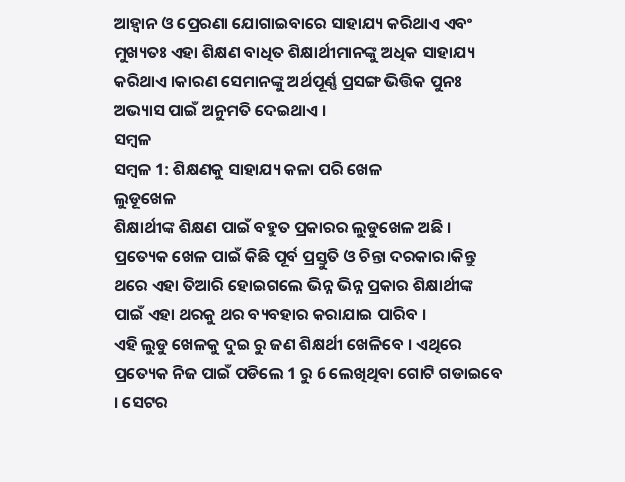ଆହ୍ଵାନ ଓ ପ୍ରେରଣା ଯୋଗାଇବାରେ ସାହାଯ୍ୟ କରିଥାଏ ଏବଂ ମୁଖ୍ୟତଃ ଏହା ଶିକ୍ଷଣ ବାଧିତ ଶିକ୍ଷାର୍ଥୀମାନଙ୍କୁ ଅଧିକ ସାହାଯ୍ୟ କରିଥାଏ ।କାରଣ ସେମାନଙ୍କୁ ଅର୍ଥପୂର୍ଣ୍ଣ ପ୍ରସଙ୍ଗ ଭିତ୍ତିକ ପୁନଃ ଅଭ୍ୟାସ ପାଇଁ ଅନୁମତି ଦେଇଥାଏ ।
ସମ୍ବଳ
ସମ୍ବଳ 1: ଶିକ୍ଷଣକୁ ସାହାଯ୍ୟ କଳା ପରି ଖେଳ
ଲୁଡୂଖେଳ
ଶିକ୍ଷାର୍ଥୀଙ୍କ ଶିକ୍ଷଣ ପାଇଁ ବହୁତ ପ୍ରକାରର ଲୁଡୁଖେଳ ଅଛି । ପ୍ରତ୍ୟେକ ଖେଳ ପାଇଁ କିଛି ପୂର୍ବ ପ୍ରସ୍ତୁତି ଓ ଚିନ୍ତା ଦରକାର।କିନ୍ତୁ ଥରେ ଏହା ତିଆରି ହୋଇଗଲେ ଭିନ୍ନ ଭିନ୍ନ ପ୍ରକାର ଶିକ୍ଷାର୍ଥୀଙ୍କ ପାଇଁ ଏହା ଥରକୁ ଥର ବ୍ୟବହାର କରାଯାଇ ପାରିବ ।
ଏହି ଲୁଡୁ ଖେଳକୁ ଦୁଇ ରୁ ଜଣ ଶିକ୍ଷର୍ଥୀ ଖେଳିବେ । ଏଥିରେ ପ୍ରତ୍ୟେକ ନିଜ ପାଇଁ ପଡିଲେ 1 ରୁ 6 ଲେଖିଥିବା ଗୋଟି ଗଡାଇବେ । ସେଟର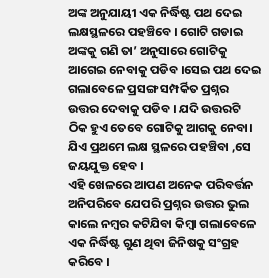ଅଙ୍କ ଅନୁଯାୟୀ ଏକ ନିର୍ଦ୍ଧିଷ୍ଟ ପଥ ଦେଇ ଲକ୍ଷସ୍ଥଳରେ ପହଞ୍ଚିବେ । ଗୋଟି ଗଡାଇ ଅଙ୍କକୁ ଗଣି ତା’ ଅନୁସାରେ ଗୋଟିକୁ ଆଗେଇ ନେବାକୁ ପଡିବ ।ସେଇ ପଥ ଦେଇ ଗଲାବେଳେ ପ୍ରସଙ୍ଗ ସମ୍ପର୍କିତ ପ୍ରଶ୍ନର ଉତ୍ତର ଦେବାକୁ ପଡିବ । ଯଦି ଉତ୍ତରଟି ଠିକ ହୁଏ ତେବେ ଗୋଟିକୁ ଆଗକୁ ନେବା। ଯିଏ ପ୍ରଥମେ ଲକ୍ଷ ସ୍ଥଳରେ ପହଞ୍ଚିବା ,ସେ ଜୟଯୁକ୍ତ ହେବ ।
ଏହି ଖେଳରେ ଆପଣ ଅନେକ ପରିବର୍ତ୍ତନ ଅନିପରିବେ ଯେପରି ପ୍ରଶ୍ନର ଉତ୍ତର ଭୁଲ କାଲେ ନମ୍ବର କଟିଯିବା କିମ୍ବା ଗଲାବେଳେ ଏକ ନିର୍ଦ୍ଧିଷ୍ଟ ଗୁଣ ଥିବା ଜିନିଷକୁ ସଂଗ୍ରହ କରିବେ ।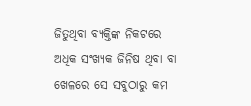ଜିତୁଥିବା ବ୍ୟକ୍ତିଙ୍କ ନିକଟରେ ଅଧିକ ସଂଖ୍ୟକ ଜିନିଷ ଥିବା ବା ଖେଳରେ ସେ ସବୁଠାରୁ କମ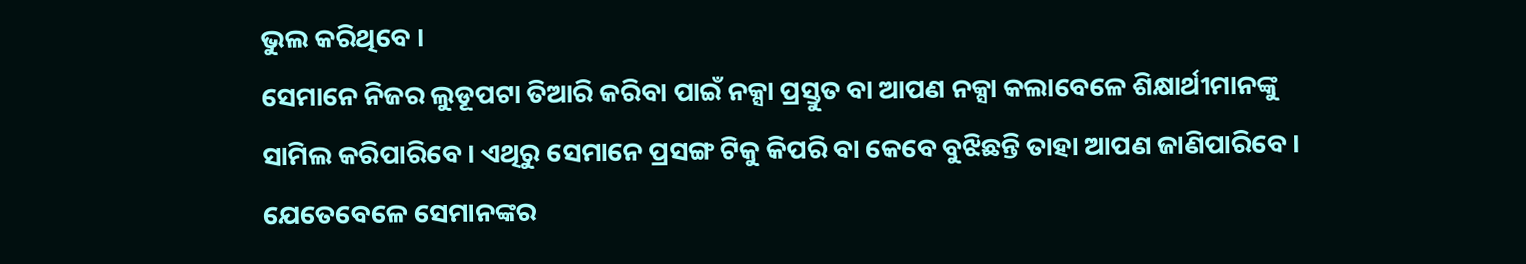ଭୁଲ କରିଥିବେ ।
ସେମାନେ ନିଜର ଲୁଡୂପଟା ତିଆରି କରିବା ପାଇଁ ନକ୍ସା ପ୍ରସ୍ତୁତ ବା ଆପଣ ନକ୍ସା କଲାବେଳେ ଶିକ୍ଷାର୍ଥୀମାନଙ୍କୁ ସାମିଲ କରିପାରିବେ । ଏଥିରୁ ସେମାନେ ପ୍ରସଙ୍ଗ ଟିକୁ କିପରି ବା କେବେ ବୁଝିଛନ୍ତି ତାହା ଆପଣ ଜାଣିପାରିବେ । ଯେତେବେଳେ ସେମାନଙ୍କର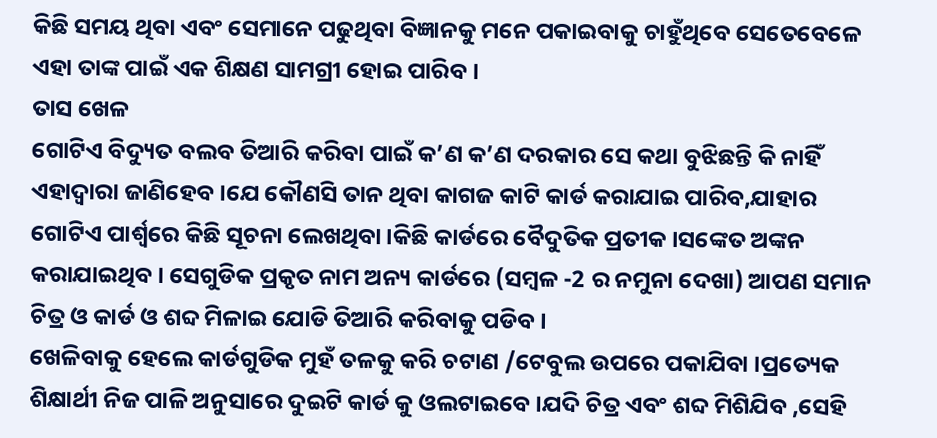କିଛି ସମୟ ଥିବା ଏବଂ ସେମାନେ ପଢୁଥିବା ବିଜ୍ଞାନକୁ ମନେ ପକାଇବାକୁ ଚାହୁଁଥିବେ ସେତେବେଳେ ଏହା ତାଙ୍କ ପାଇଁ ଏକ ଶିକ୍ଷଣ ସାମଗ୍ରୀ ହୋଇ ପାରିବ ।
ତାସ ଖେଳ
ଗୋଟିଏ ବିଦ୍ୟୁତ ବଲବ ତିଆରି କରିବା ପାଇଁ କ’ଣ କ’ଣ ଦରକାର ସେ କଥା ବୁଝିଛନ୍ତି କି ନାହିଁ ଏହାଦ୍ବାରା ଜାଣିହେବ ।ଯେ କୌଣସି ତାନ ଥିବା କାଗଜ କାଟି କାର୍ଡ କରାଯାଇ ପାରିବ,ଯାହାର ଗୋଟିଏ ପାର୍ଶ୍ଵରେ କିଛି ସୂଚନା ଲେଖଥିବା ।କିଛି କାର୍ଡରେ ବୈଦୁତିକ ପ୍ରତୀକ ।ସଙ୍କେତ ଅଙ୍କନ କରାଯାଇଥିବ । ସେଗୁଡିକ ପ୍ରକୃତ ନାମ ଅନ୍ୟ କାର୍ଡରେ (ସମ୍ବଳ -2 ର ନମୁନା ଦେଖା) ଆପଣ ସମାନ ଚିତ୍ର ଓ କାର୍ଡ ଓ ଶବ୍ଦ ମିଳାଇ ଯୋଡି ତିଆରି କରିବାକୁ ପଡିବ ।
ଖେଳିବାକୁ ହେଲେ କାର୍ଡଗୁଡିକ ମୁହଁ ତଳକୁ କରି ଚଟାଣ /ଟେବୁଲ ଉପରେ ପକାଯିବା ।ପ୍ରତ୍ୟେକ ଶିକ୍ଷାର୍ଥୀ ନିଜ ପାଳି ଅନୁସାରେ ଦୁଇଟି କାର୍ଡ କୁ ଓଲଟାଇବେ ।ଯଦି ଚିତ୍ର ଏବଂ ଶବ୍ଦ ମିଶିଯିବ ,ସେହି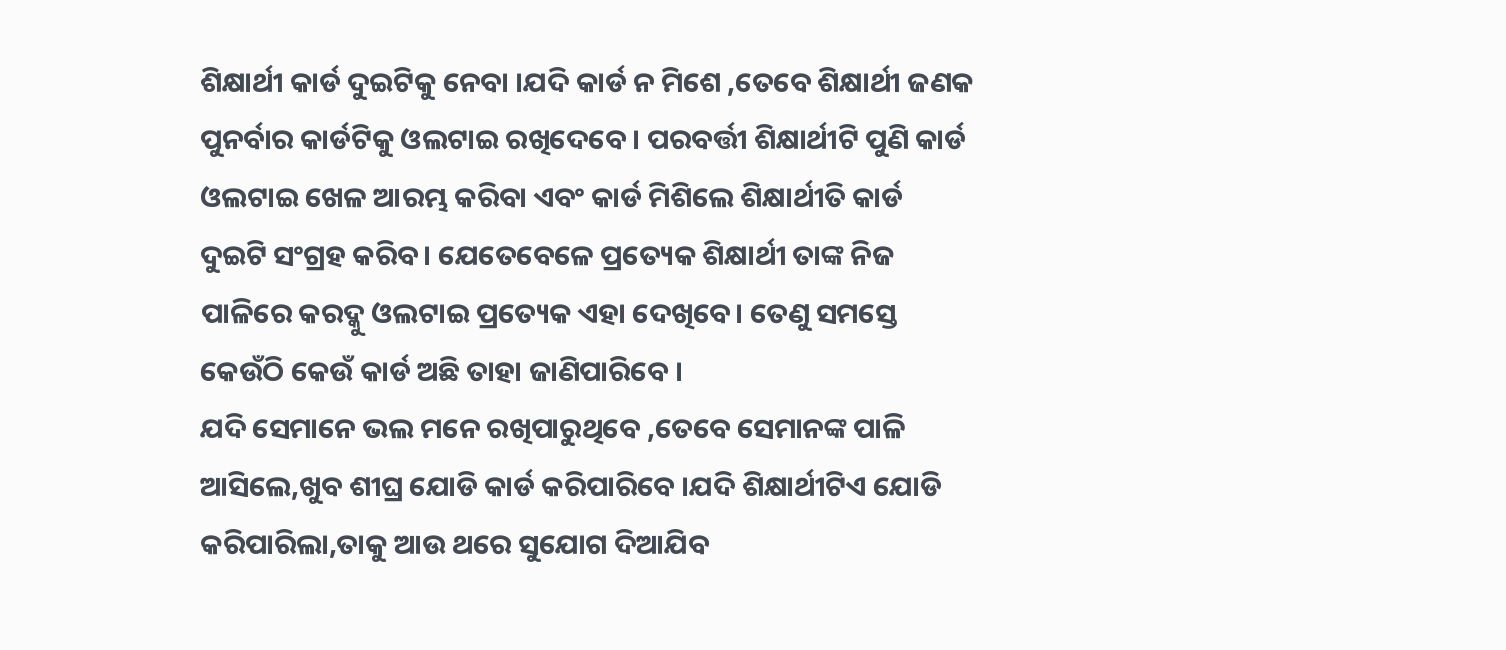ଶିକ୍ଷାର୍ଥୀ କାର୍ଡ ଦୁଇଟିକୁ ନେବା ।ଯଦି କାର୍ଡ ନ ମିଶେ ,ତେବେ ଶିକ୍ଷାର୍ଥୀ ଜଣକ ପୁନର୍ବାର କାର୍ଡଟିକୁ ଓଲଟାଇ ରଖିଦେବେ । ପରବର୍ତ୍ତୀ ଶିକ୍ଷାର୍ଥୀଟି ପୁଣି କାର୍ଡ ଓଲଟାଇ ଖେଳ ଆରମ୍ଭ କରିବା ଏବଂ କାର୍ଡ ମିଶିଲେ ଶିକ୍ଷାର୍ଥୀତି କାର୍ଡ ଦୁଇଟି ସଂଗ୍ରହ କରିବ। ଯେତେବେଳେ ପ୍ରତ୍ୟେକ ଶିକ୍ଷାର୍ଥୀ ତାଙ୍କ ନିଜ ପାଳିରେ କରଦ୍କୁ ଓଲଟାଇ ପ୍ରତ୍ୟେକ ଏହା ଦେଖିବେ। ତେଣୁ ସମସ୍ତେ କେଉଁଠି କେଉଁ କାର୍ଡ ଅଛି ତାହା ଜାଣିପାରିବେ ।
ଯଦି ସେମାନେ ଭଲ ମନେ ରଖିପାରୁଥିବେ ,ତେବେ ସେମାନଙ୍କ ପାଳି ଆସିଲେ,ଖୁବ ଶୀଘ୍ର ଯୋଡି କାର୍ଡ କରିପାରିବେ ।ଯଦି ଶିକ୍ଷାର୍ଥୀଟିଏ ଯୋଡି କରିପାରିଲା,ତାକୁ ଆଉ ଥରେ ସୁଯୋଗ ଦିଆଯିବ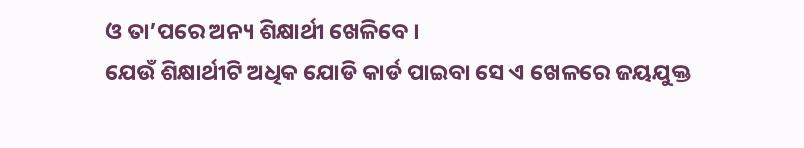ଓ ତା’ପରେ ଅନ୍ୟ ଶିକ୍ଷାର୍ଥୀ ଖେଳିବେ ।
ଯେଉଁ ଶିକ୍ଷାର୍ଥୀଟି ଅଧିକ ଯୋଡି କାର୍ଡ ପାଇବା ସେ ଏ ଖେଳରେ ଜୟଯୁକ୍ତ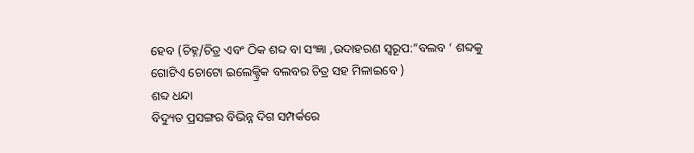ହେବ (ଚିହ୍ନ/ଚିତ୍ର ଏବଂ ଠିକ ଶବ୍ଦ ବା ସଂଜ୍ଞା ,ଉଦାହରଣ ସ୍ୱରୂପ:”ବଲବ ‘ ଶବ୍ଦକୁ ଗୋଟିଏ ଚୋଟୋ ଇଲେକ୍ଟ୍ରିକ ବଲବର ଚିତ୍ର ସହ ମିଳାଇବେ )
ଶବ୍ଦ ଧନ୍ଦା
ବିଦ୍ୟୁତ ପ୍ରସଙ୍ଗର ବିଭିନ୍ନ ଦିଗ ସମ୍ପର୍କରେ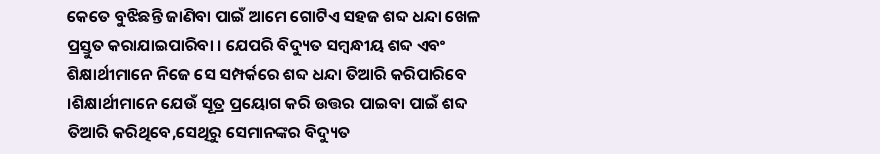କେତେ ବୁଝିଛନ୍ତି ଜାଣିବା ପାଇଁ ଆମେ ଗୋଟିଏ ସହଜ ଶବ୍ଦ ଧନ୍ଦା ଖେଳ ପ୍ରସ୍ତୁତ କରାଯାଇପାରିବା । ଯେପରି ବିଦ୍ୟୁତ ସମ୍ବନ୍ଧୀୟ ଶବ୍ଦ ଏବଂ ଶିକ୍ଷାର୍ଥୀମାନେ ନିଜେ ସେ ସମ୍ପର୍କରେ ଶବ୍ଦ ଧନ୍ଦା ତିଆରି କରିପାରିବେ ।ଶିକ୍ଷାର୍ଥୀମାନେ ଯେଉଁ ସୂତ୍ର ପ୍ରୟୋଗ କରି ଉତ୍ତର ପାଇବା ପାଇଁ ଶବ୍ଦ ତିଆରି କରିଥିବେ,ସେଥିରୁ ସେମାନଙ୍କର ବିଦ୍ୟୁତ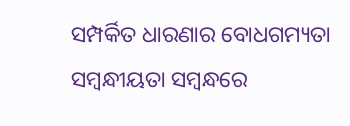ସମ୍ପର୍କିତ ଧାରଣାର ବୋଧଗମ୍ୟତା ସମ୍ବନ୍ଧୀୟତା ସମ୍ବନ୍ଧରେ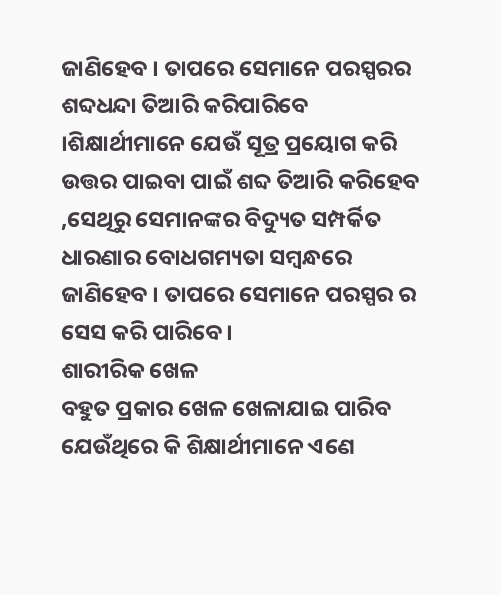ଜାଣିହେବ । ତାପରେ ସେମାନେ ପରସ୍ପରର ଶବ୍ଦଧନ୍ଦା ତିଆରି କରିପାରିବେ ।ଶିକ୍ଷାର୍ଥୀମାନେ ଯେଉଁ ସୂତ୍ର ପ୍ରୟୋଗ କରି ଉତ୍ତର ପାଇବା ପାଇଁ ଶବ୍ଦ ତିଆରି କରିହେବ ,ସେଥିରୁ ସେମାନଙ୍କର ବିଦ୍ୟୁତ ସମ୍ପର୍କିତ ଧାରଣାର ବୋଧଗମ୍ୟତା ସମ୍ବନ୍ଧରେ ଜାଣିହେବ । ତାପରେ ସେମାନେ ପରସ୍ପର ର ସେସ କରି ପାରିବେ ।
ଶାରୀରିକ ଖେଳ
ବହୁତ ପ୍ରକାର ଖେଳ ଖେଳାଯାଇ ପାରିବ ଯେଉଁଥିରେ କି ଶିକ୍ଷାର୍ଥୀମାନେ ଏଣେ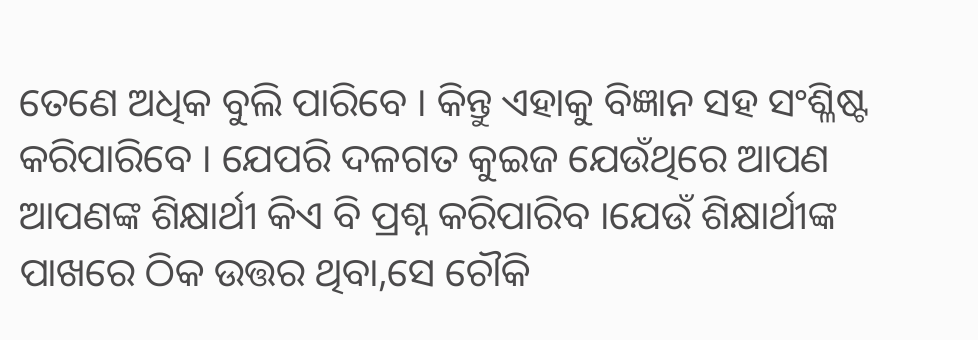ତେଣେ ଅଧିକ ବୁଲି ପାରିବେ । କିନ୍ତୁ ଏହାକୁ ବିଜ୍ଞାନ ସହ ସଂଶ୍ଳିଷ୍ଟ କରିପାରିବେ । ଯେପରି ଦଳଗତ କୁଇଜ ଯେଉଁଥିରେ ଆପଣ ଆପଣଙ୍କ ଶିକ୍ଷାର୍ଥୀ କିଏ ବି ପ୍ରଶ୍ନ କରିପାରିବ ।ଯେଉଁ ଶିକ୍ଷାର୍ଥୀଙ୍କ ପାଖରେ ଠିକ ଉତ୍ତର ଥିବା,ସେ ଚୌକି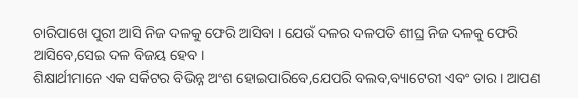ଚାରିପାଖେ ପୁରୀ ଆସି ନିଜ ଦଳକୁ ଫେରି ଆସିବା । ଯେଉଁ ଦଳର ଦଳପତି ଶୀଘ୍ର ନିଜ ଦଳକୁ ଫେରି ଆସିବେ,ସେଇ ଦଳ ବିଜୟ ହେବ ।
ଶିକ୍ଷାର୍ଥୀମାନେ ଏକ ସର୍କିଟର ବିଭିନ୍ନ ଅଂଶ ହୋଇପାରିବେ,ଯେପରି ବଲବ,ବ୍ୟାଟେରୀ ଏବଂ ତାର । ଆପଣ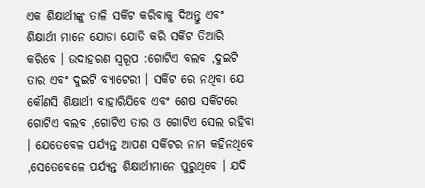ଏକ ଶିକ୍ଷାର୍ଥୀଙ୍କୁ ତାଳି ସର୍କିଟ କରିବାକୁ ଦିଅନ୍ତୁ ଏବଂ ଶିକ୍ଷାର୍ଥୀ ମାନେ ଯୋଡା ଯୋଡି କରି ସର୍କିଟ ତିଆରି କରିବେ । ଉଦାହରଣ ସ୍ୱରୂପ :ଗୋଟିଏ ବଲବ ,ଦୁଇଟି ତାର ଏବଂ ଦୁଇଟି ବ୍ୟାଟେରୀ । ସର୍କିଟ ରେ ନଥିବା ଯେ କୌଣସି ଶିକ୍ଷାର୍ଥୀ ବାହାରିଯିବେ ଏବଂ ଶେଷ ସର୍କିଟରେ ଗୋଟିଏ ବଲବ ,ଗୋଟିଏ ତାର ଓ ଗୋଟିଏ ସେଲ ରହିବା । ଯେତେବେଳ ପର୍ଯ୍ୟନ୍ତ ଆପଣ ସର୍କିଟର ନାମ କହିନଥିବେ ,ସେତେବେଳେ ପର୍ଯ୍ୟନ୍ତ ଶିକ୍ଷାର୍ଥୀମାନେ ପୁରୁଥିବେ । ଯଦି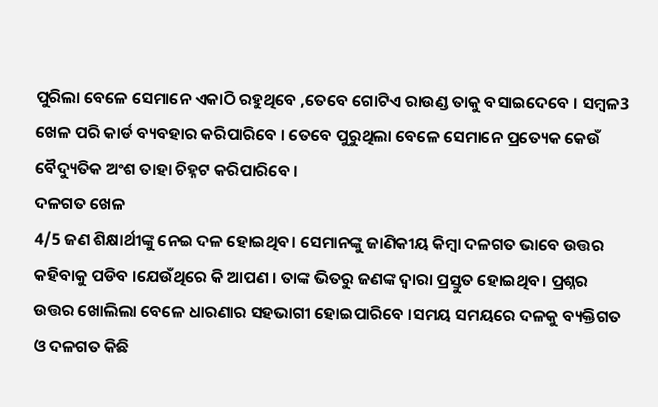ପୁରିଲା ବେଳେ ସେମାନେ ଏକାଠି ରହୁଥିବେ ,ତେବେ ଗୋଟିଏ ରାଉଣ୍ଡ ତାକୁ ବସାଇଦେବେ । ସମ୍ବଳ3 ଖେଳ ପରି କାର୍ଡ ବ୍ୟବହାର କରିପାରିବେ । ତେବେ ପୁରୁଥିଲା ବେଳେ ସେମାନେ ପ୍ରତ୍ୟେକ କେଉଁ ବୈଦ୍ୟୁତିକ ଅଂଶ ତାହା ଚିହ୍ନଟ କରିପାରିବେ ।
ଦଳଗତ ଖେଳ
4/5 ଜଣ ଶିକ୍ଷାର୍ଥୀଙ୍କୁ ନେଇ ଦଳ ହୋଇଥିବ। ସେମାନଙ୍କୁ ଜାଣିକୀୟ କିମ୍ବା ଦଳଗତ ଭାବେ ଉତ୍ତର କହିବାକୁ ପଡିବ ।ଯେଉଁଥିରେ କି ଆପଣ । ତାଙ୍କ ଭିତରୁ ଜଣଙ୍କ ଦ୍ଵାରା ପ୍ରସ୍ତୁତ ହୋଇଥିବ। ପ୍ରଶ୍ନର ଉତ୍ତର ଖୋଲିଲା ବେଳେ ଧାରଣାର ସହଭାଗୀ ହୋଇପାରିବେ ।ସମୟ ସମୟରେ ଦଳକୁ ବ୍ୟକ୍ତିଗତ ଓ ଦଳଗତ କିଛି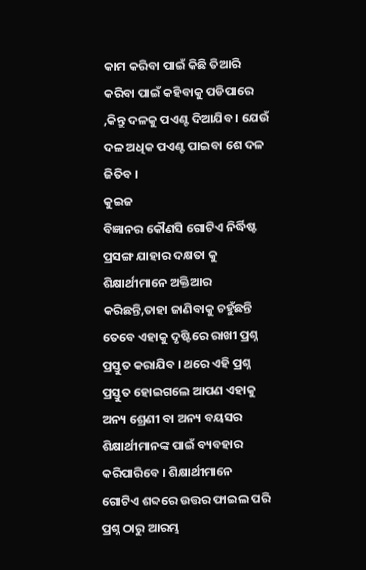କାମ କରିବା ପାଇଁ କିଛି ତିଆରି କରିବା ପାଇଁ କହିବାକୁ ପଡିପାରେ ,କିନ୍ତୁ ଦଳକୁ ପଏଣ୍ଟ ଦିଆଯିବ । ଯେଉଁ ଦଳ ଅଧିକ ପଏଣ୍ଟ ପାଇବା ଶେ ଦଳ ଜିତିବ ।
କୁଇଜ
ବିଜ୍ଞାନର କୌଣସି ଗୋଟିଏ ନିର୍ଦ୍ଧିଷ୍ଟ ପ୍ରସଙ୍ଗ ଯାହାର ଦକ୍ଷତା କୁ ଶିକ୍ଷାର୍ଥୀମାନେ ଅକ୍ତିଆର କରିଛନ୍ତି,ତାହା ଜାଣିବାକୁ ଚହୁଁଛନ୍ତି ତେବେ ଏହାକୁ ଦୃଷ୍ଟିରେ ରାଖୀ ପ୍ରଶ୍ନ ପ୍ରସ୍ତୁତ କରାଯିବ । ଥରେ ଏହି ପ୍ରଶ୍ନ ପ୍ରସ୍ତୁତ ହୋଇଗଲେ ଆପଣ ଏହାକୁ ଅନ୍ୟ ଶ୍ରେଣୀ ବା ଅନ୍ୟ ବୟସର ଶିକ୍ଷାର୍ଥୀମାନଙ୍କ ପାଇଁ ବ୍ୟବହାର କରିପାରିବେ । ଶିକ୍ଷାର୍ଥୀମାନେ ଗୋଟିଏ ଶବ୍ଦରେ ଉତ୍ତର ଫାଇଲ ପରି ପ୍ରଶ୍ନ ଠାରୁ ଆରମ୍ଭ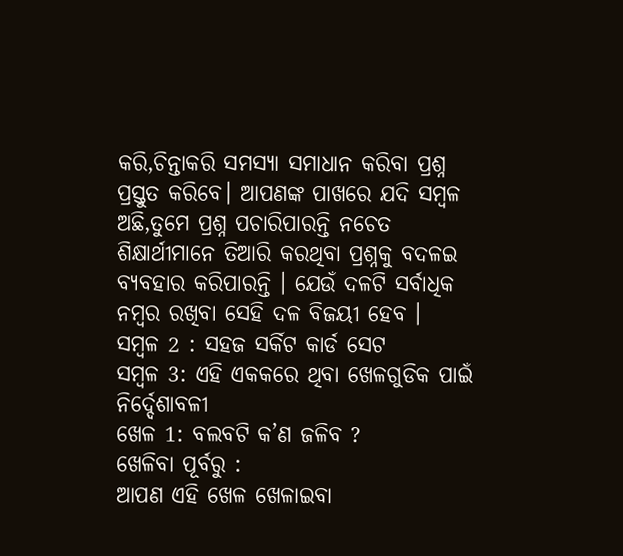କରି,ଚିନ୍ତାକରି ସମସ୍ଯା ସମାଧାନ କରିବା ପ୍ରଶ୍ନ ପ୍ରସ୍ତୁତ କରିବେ। ଆପଣଙ୍କ ପାଖରେ ଯଦି ସମ୍ବଳ ଅଛି,ତୁମେ ପ୍ରଶ୍ନ ପଚାରିପାରନ୍ତି ନଚେତ ଶିକ୍ଷାର୍ଥୀମାନେ ତିଆରି କରଥିବା ପ୍ରଶ୍ନକୁ ବଦଳଇ ବ୍ୟବହାର କରିପାରନ୍ତି । ଯେଉଁ ଦଳଟି ସର୍ବାଧିକ ନମ୍ବର ରଖିବା ସେହି ଦଳ ବିଜୟୀ ହେବ ।
ସମ୍ବଳ 2 : ସହଜ ସର୍କିଟ କାର୍ଡ ସେଟ
ସମ୍ବଳ 3: ଏହି ଏକକରେ ଥିବା ଖେଳଗୁଡିକ ପାଇଁ ନିର୍ଦ୍ଦେଶାବଳୀ
ଖେଳ 1: ବଲବଟି କ’ଣ ଜଳିବ ?
ଖେଳିବା ପୂର୍ବରୁ :
ଆପଣ ଏହି ଖେଳ ଖେଳାଇବା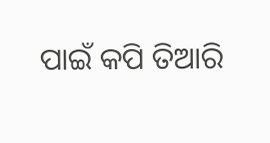ପାଇଁ କପି ତିଆରି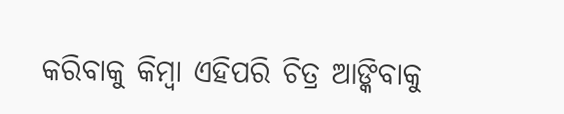କରିବାକୁ କିମ୍ବା ଏହିପରି ଚିତ୍ର ଆଙ୍କିବାକୁ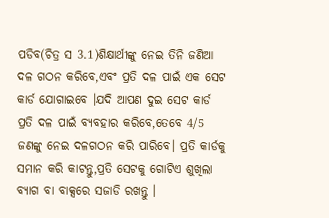ପଡିବ(ଚିତ୍ର ସ 3.1)ଶିକ୍ଷାର୍ଥୀଙ୍କୁ ନେଇ ତିନି ଜଣିଆ ଦଳ ଗଠନ କରିବେ,ଏବଂ ପ୍ରତି ଦଳ ପାଇଁ ଏକ ସେଟ କାର୍ଡ ଯୋଗାଇବେ ।ଯଦି ଆପଣ ଦୁଇ ସେଟ କାର୍ଡ ପ୍ରତି ଦଳ ପାଇଁ ବ୍ୟବହାର କରିବେ,ତେବେ 4/5 ଜଣଙ୍କୁ ନେଇ ଦଳଗଠନ କରି ପାରିବେ। ପ୍ରତି କାର୍ଡକୁ ସମାନ କରି କାଟନ୍ତୁ,ପ୍ରତି ସେଟକୁ ଗୋଟିଏ ଶୁଖିଲା ବ୍ୟାଗ ବା ବାକ୍ସରେ ସଜାଡି ରଖନ୍ତୁ ।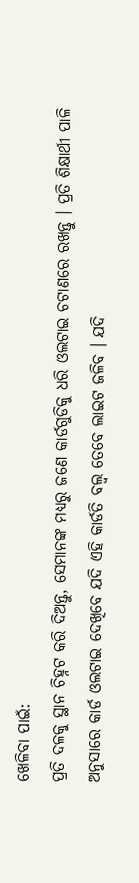ଖେଳିବା ପାଇଁ:
ପ୍ରତି ଦଳକୁ ସ୍ଥାନ ଚିହ୍ନଟ କରି ଦିଅନ୍ତୁ, ସେମାନଙ୍କ ମଧ୍ୟରୁ ଜଣେ କାର୍ଡଗୁଡିକୁ ଧରି ଓଲଟାଇ ଚଟାଣରେ ରଖନ୍ତୁ । ପ୍ରତି ଶିକ୍ଷାର୍ଥୀ ପାଳି ଅନୁସାରେ କାର୍ଡ ଓଲଟାଇ ଦେଖିବେ ଯଦି ଏହି କାର୍ଡତି ବଲ୍ବ ତେବେ ଲାଇଟ ଜଳିବ । ଯଦି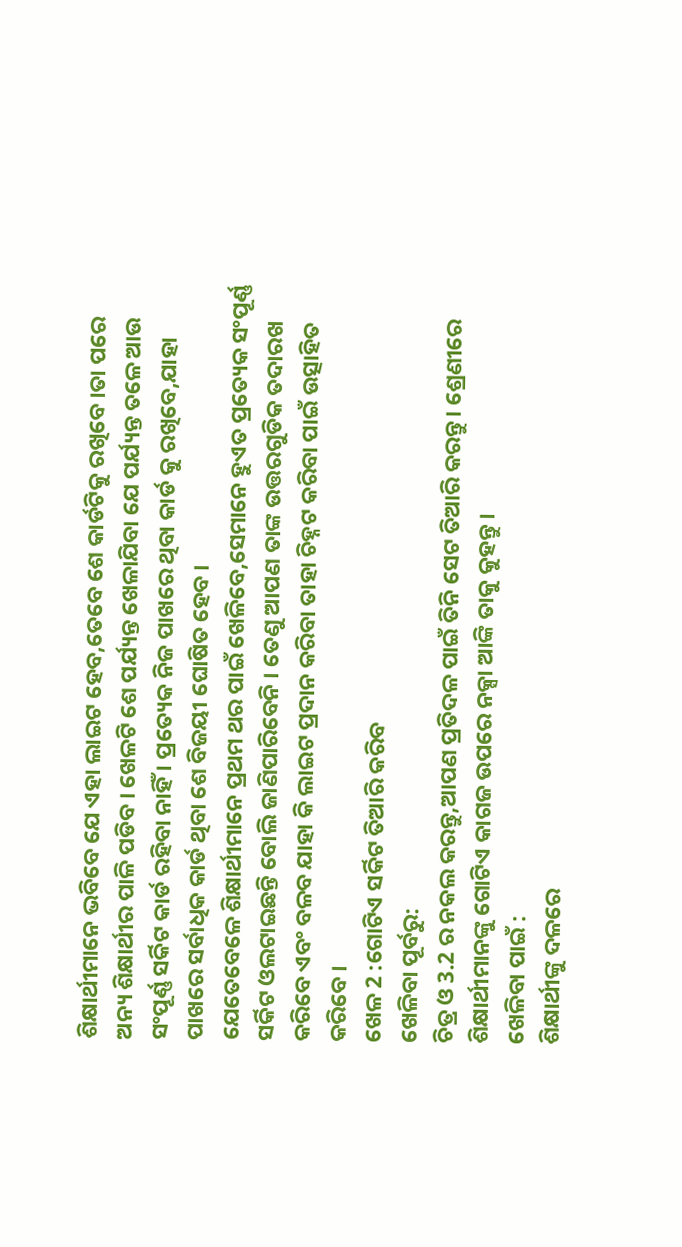ଶିକ୍ଷାର୍ଥୀମାନେ ଭବିବେ ଯେ ଏହା ଲାଇଟ ହେବ,ତେବେ ଶେ କାର୍ଡଟିକୁ ରଖିବେ ।ତା ପରେ ଅନ୍ୟ ଶିକ୍ଷାର୍ଥୀର ପାଳି ପଡିବ । ଖେଳଟି ଶେ ପର୍ଯ୍ୟନ୍ତ ଖେଳାଯିବା ଯେ ପର୍ଯ୍ୟନ୍ତ ତଳେ ଆଉ ସଂପୂର୍ଣ୍ଣ ସର୍କିଟ କାର୍ଡ ରହିବା ନାହିଁ । ପ୍ରତ୍ୟେକ ନିଜ ପାଖରେ ଥିବା କାର୍ଡ କୁ ରଖିବେ,ଯାହା ପାଖରେ ସର୍ବାଧିକ କାର୍ଡ ଥିବା ଶେ ବିଜୟୀ ଘୋଷିତ ହେବ ।
ଯେତେବେଳେ ଶିକ୍ଷାର୍ଥୀମାନେ ପ୍ରଥମ ଥର ପାଇଁ ଖେଳିବେ,ସେମାନେ ହୁଏତ ପ୍ରତ୍ୟେକ ସଂପୂର୍ଣ୍ଣ ସର୍କିଟ ଓଲଟାଇଛନ୍ତି ବୋଲି ଜାଣିପାରିବେନି । ତେଣୁ ଆପଣ ତାଙ୍କ ଉତ୍ତରଗୁଡିକ ତଦାରଖ କରିବେ ଏବଂ ବଳବ ଯାହା କି ଲାଇଟ ପ୍ରଦାନ କରିବା ତାହା ଚିହ୍ନଟ କରିବା ପାଇଁ ଉତ୍ସାହିତ କରିବେ ।
ଖେଳ 2 :ଗୋଟିଏ ସର୍କିଟ ତିଆରି କରିବ
ଖେଳିବା ପୂର୍ବରୁ:
ଚିତ୍ର ଓ 3.2 ର ନକଲ କରନ୍ତୁ,ଆପଣ ପ୍ରତିଦଳ ପାଇଁ ତିନି ସେଟ ତିଆରି କରନ୍ତୁ। ଶ୍ରେଣୀରେ ଶିକ୍ଷାର୍ଥୀମାନଙ୍କୁ ଗୋଟିଏ କାଗଜ ଉପରେ ନକ୍ସା ଆଙ୍କି ତାକୁ କୁହନ୍ତୁ ।
ଖେଳିବା ପାଇଁ :
ଶିକ୍ଷାର୍ଥୀଙ୍କୁ ଦଳରେ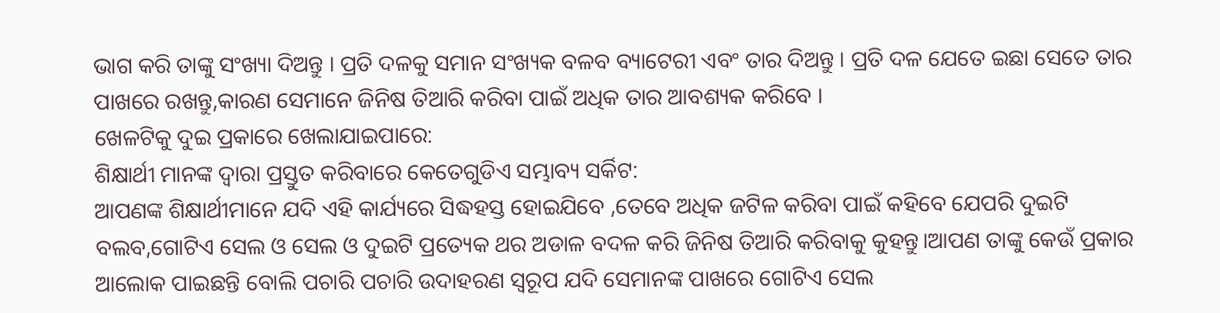ଭାଗ କରି ତାଙ୍କୁ ସଂଖ୍ୟା ଦିଅନ୍ତୁ । ପ୍ରତି ଦଳକୁ ସମାନ ସଂଖ୍ୟକ ବଳବ ବ୍ୟାଟେରୀ ଏବଂ ତାର ଦିଅନ୍ତୁ । ପ୍ରତି ଦଳ ଯେତେ ଇଛା ସେତେ ତାର ପାଖରେ ରଖନ୍ତୁ,କାରଣ ସେମାନେ ଜିନିଷ ତିଆରି କରିବା ପାଇଁ ଅଧିକ ତାର ଆବଶ୍ୟକ କରିବେ ।
ଖେଳଟିକୁ ଦୁଇ ପ୍ରକାରେ ଖେଲାଯାଇପାରେ:
ଶିକ୍ଷାର୍ଥୀ ମାନଙ୍କ ଦ୍ଵାରା ପ୍ରସ୍ତୁତ କରିବାରେ କେତେଗୁଡିଏ ସମ୍ଭାବ୍ୟ ସର୍କିଟ:
ଆପଣଙ୍କ ଶିକ୍ଷାର୍ଥୀମାନେ ଯଦି ଏହି କାର୍ଯ୍ୟରେ ସିଦ୍ଧହସ୍ତ ହୋଇଯିବେ ,ତେବେ ଅଧିକ ଜଟିଳ କରିବା ପାଇଁ କହିବେ ଯେପରି ଦୁଇଟି ବଲବ,ଗୋଟିଏ ସେଲ ଓ ସେଲ ଓ ଦୁଇଟି ପ୍ରତ୍ୟେକ ଥର ଅଡାଳ ବଦଳ କରି ଜିନିଷ ତିଆରି କରିବାକୁ କୁହନ୍ତୁ।ଆପଣ ତାଙ୍କୁ କେଉଁ ପ୍ରକାର ଆଲୋକ ପାଇଛନ୍ତି ବୋଲି ପଚାରି ପଚାରି ଉଦାହରଣ ସ୍ୱରୂପ ଯଦି ସେମାନଙ୍କ ପାଖରେ ଗୋଟିଏ ସେଲ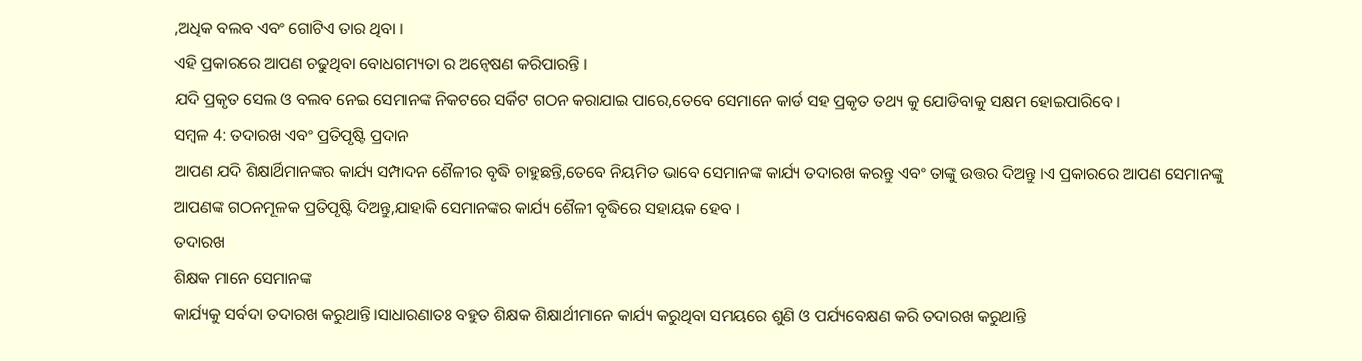,ଅଧିକ ବଲବ ଏବଂ ଗୋଟିଏ ତାର ଥିବା ।
ଏହି ପ୍ରକାରରେ ଆପଣ ଚଢୁଥିବା ବୋଧଗମ୍ୟତା ର ଅନ୍ଵେଷଣ କରିପାରନ୍ତି ।
ଯଦି ପ୍ରକୃତ ସେଲ ଓ ବଲବ ନେଇ ସେମାନଙ୍କ ନିକଟରେ ସର୍କିଟ ଗଠନ କରାଯାଇ ପାରେ,ତେବେ ସେମାନେ କାର୍ଡ ସହ ପ୍ରକୃତ ତଥ୍ୟ କୁ ଯୋଡିବାକୁ ସକ୍ଷମ ହୋଇପାରିବେ ।
ସମ୍ବଳ 4: ତଦାରଖ ଏବଂ ପ୍ରତିପୃଷ୍ଟି ପ୍ରଦାନ
ଆପଣ ଯଦି ଶିକ୍ଷାର୍ଥିମାନଙ୍କର କାର୍ଯ୍ୟ ସମ୍ପାଦନ ଶୈଳୀର ବୃଦ୍ଧି ଚାହୁଛନ୍ତି,ତେବେ ନିୟମିତ ଭାବେ ସେମାନଙ୍କ କାର୍ଯ୍ୟ ତଦାରଖ କରନ୍ତୁ ଏବଂ ତାଙ୍କୁ ଉତ୍ତର ଦିଅନ୍ତୁ ।ଏ ପ୍ରକାରରେ ଆପଣ ସେମାନଙ୍କୁ ଆପଣଙ୍କ ଗଠନମୂଳକ ପ୍ରତିପୃଷ୍ଟି ଦିଅନ୍ତୁ,ଯାହାକି ସେମାନଙ୍କର କାର୍ଯ୍ୟ ଶୈଳୀ ବୃଦ୍ଧିରେ ସହାୟକ ହେବ ।
ତଦାରଖ
ଶିକ୍ଷକ ମାନେ ସେମାନଙ୍କ
କାର୍ଯ୍ୟକୁ ସର୍ବଦା ତଦାରଖ କରୁଥାନ୍ତି।ସାଧାରଣାତଃ ବହୁତ ଶିକ୍ଷକ ଶିକ୍ଷାର୍ଥୀମାନେ କାର୍ଯ୍ୟ କରୁଥିବା ସମୟରେ ଶୁଣି ଓ ପର୍ଯ୍ୟବେକ୍ଷଣ କରି ତଦାରଖ କରୁଥାନ୍ତି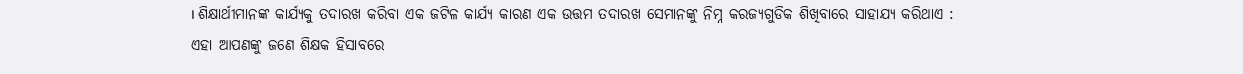। ଶିକ୍ଷାର୍ଥୀମାନଙ୍କ କାର୍ଯ୍ୟକୁ ତଦାରଖ କରିବା ଏକ ଜଟିଳ କାର୍ଯ୍ୟ କାରଣ ଏକ ଉତ୍ତମ ତଦାରଖ ସେମାନଙ୍କୁ ନିମ୍ନ କରଜ୍ୟଗୁଡିକ ଶିଖିବାରେ ସାହାଯ୍ୟ କରିଥାଏ :
ଏହା ଆପଣଙ୍କୁ ଜଣେ ଶିକ୍ଷକ ହିସାବରେ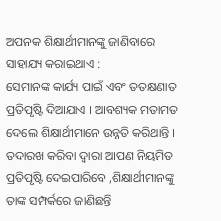ଅପନକ ଶିକ୍ଷାର୍ଥୀମାନଙ୍କୁ ଜାଣିବାରେ ସାହାଯ୍ୟ କରାଇଥାଏ :
ସେମାନଙ୍କ କାର୍ଯ୍ୟ ପାଇଁ ଏବଂ ତତକ୍ଷଣାତ ପ୍ରତିପୃଷ୍ଟି ଦିଆଯାଏ । ଆବଶ୍ୟକ ମତାମତ ଦେଲେ ଶିକ୍ଷାର୍ଥୀମାନେ ଉନ୍ନତି କରିଥାନ୍ତି । ତଦାରଖ କରିବା ଦ୍ଵାରା ଆପଣ ନିୟମିତ ପ୍ରତିପୃଷ୍ଟି ଦେଇପାରିବେ ,ଶିକ୍ଷାର୍ଥୀମାନଙ୍କୁ ତାଙ୍କ ସମ୍ପର୍କରେ ଜାଣିଛନ୍ତି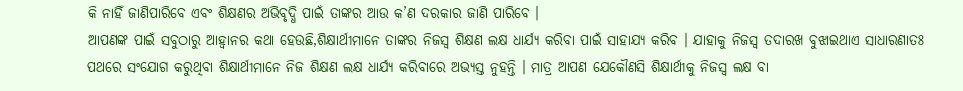କି ନାହିଁ ଜାଣିପାରିବେ ଏବଂ ଶିକ୍ଷଣର ଅଭିବୃଦ୍ଧି ପାଇଁ ତାଙ୍କର ଆଉ କ’ଣ ଦରକାର ଜାଣି ପାରିବେ ।
ଆପଣଙ୍କ ପାଇଁ ସବୁଠାରୁ ଆହ୍ୱାନର କଥା ହେଉଛି,ଶିକ୍ଷାର୍ଥୀମାନେ ତାଙ୍କର ନିଜସ୍ଵ ଶିକ୍ଷଣ ଲକ୍ଷ ଧାର୍ଯ୍ୟ କରିବା ପାଇଁ ସାହାଯ୍ୟ କରିବ । ଯାହାକୁ ନିଜସ୍ଵ ତଦାରଖ ବୁଝାଇଥାଏ ସାଧାରଣାତଃ ପଥରେ ସଂଯୋଗ କରୁଥିବା ଶିକ୍ଷାର୍ଥୀମାନେ ନିଜ ଶିକ୍ଷଣ ଲକ୍ଷ ଧାର୍ଯ୍ୟ କରିବାରେ ଅଭ୍ୟସ୍ତ ନୁହନ୍ତି । ମାତ୍ର ଆପଣ ଯେକୌଣସି ଶିକ୍ଷାର୍ଥୀକୁ ନିଜସ୍ଵ ଲକ୍ଷ ବା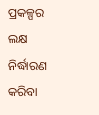ପ୍ରକଳ୍ପର ଲକ୍ଷ ନିର୍ଦ୍ଧାରଣ କରିବା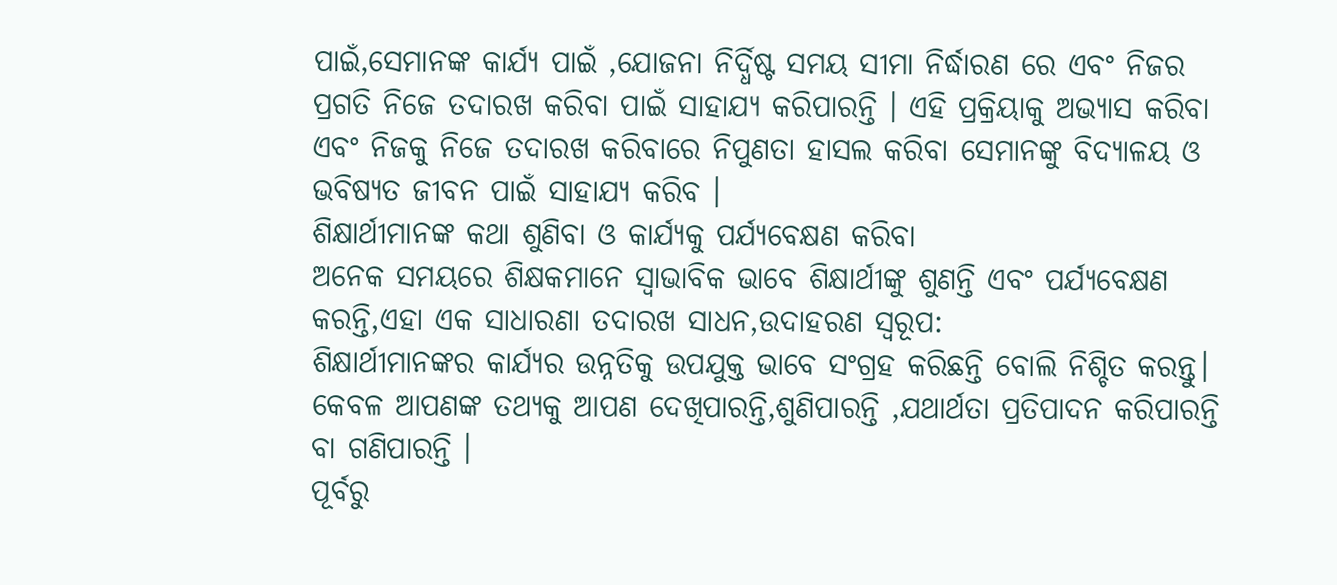ପାଇଁ,ସେମାନଙ୍କ କାର୍ଯ୍ୟ ପାଇଁ ,ଯୋଜନା ନିର୍ଦ୍ଧିଷ୍ଟ ସମୟ ସୀମା ନିର୍ଦ୍ଧାରଣ ରେ ଏବଂ ନିଜର ପ୍ରଗତି ନିଜେ ତଦାରଖ କରିବା ପାଇଁ ସାହାଯ୍ୟ କରିପାରନ୍ତି । ଏହି ପ୍ରକ୍ରିୟାକୁ ଅଭ୍ୟାସ କରିବା ଏବଂ ନିଜକୁ ନିଜେ ତଦାରଖ କରିବାରେ ନିପୁଣତା ହାସଲ କରିବା ସେମାନଙ୍କୁ ବିଦ୍ୟାଳୟ ଓ ଭବିଷ୍ୟତ ଜୀବନ ପାଇଁ ସାହାଯ୍ୟ କରିବ ।
ଶିକ୍ଷାର୍ଥୀମାନଙ୍କ କଥା ଶୁଣିବା ଓ କାର୍ଯ୍ୟକୁ ପର୍ଯ୍ୟବେକ୍ଷଣ କରିବା
ଅନେକ ସମୟରେ ଶିକ୍ଷକମାନେ ସ୍ଵାଭାବିକ ଭାବେ ଶିକ୍ଷାର୍ଥୀଙ୍କୁ ଶୁଣନ୍ତି ଏବଂ ପର୍ଯ୍ୟବେକ୍ଷଣ କରନ୍ତି,ଏହା ଏକ ସାଧାରଣା ତଦାରଖ ସାଧନ,ଉଦାହରଣ ସ୍ୱରୂପ:
ଶିକ୍ଷାର୍ଥୀମାନଙ୍କର କାର୍ଯ୍ୟର ଉନ୍ନତିକୁ ଉପଯୁକ୍ତ ଭାବେ ସଂଗ୍ରହ କରିଛନ୍ତି ବୋଲି ନିଶ୍ଚିତ କରନ୍ତୁ। କେବଳ ଆପଣଙ୍କ ତଥ୍ୟକୁ ଆପଣ ଦେଖିପାରନ୍ତି,ଶୁଣିପାରନ୍ତି ,ଯଥାର୍ଥତା ପ୍ରତିପାଦନ କରିପାରନ୍ତି ବା ଗଣିପାରନ୍ତି ।
ପୂର୍ବରୁ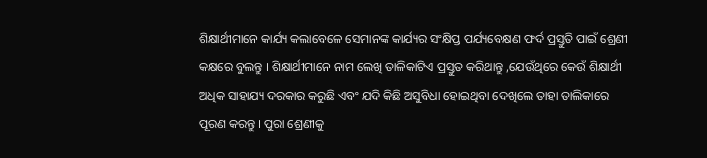ଶିକ୍ଷାର୍ଥୀମାନେ କାର୍ଯ୍ୟ କଲାବେଳେ ସେମାନଙ୍କ କାର୍ଯ୍ୟର ସଂକ୍ଷିପ୍ତ ପର୍ଯ୍ୟବେକ୍ଷଣ ଫର୍ଦ ପ୍ରସ୍ତୁତି ପାଇଁ ଶ୍ରେଣୀ କକ୍ଷରେ ବୁଲନ୍ତୁ । ଶିକ୍ଷାର୍ଥୀମାନେ ନାମ ଲେଖି ତାଳିକାଟିଏ ପ୍ରସ୍ତୁତ କରିଥାନ୍ତୁ ,ଯେଉଁଥିରେ କେଉଁ ଶିକ୍ଷାର୍ଥୀ ଅଧିକ ସାହାଯ୍ୟ ଦରକାର କରୁଛି ଏବଂ ଯଦି କିଛି ଅସୁବିଧା ହୋଇଥିବା ଦେଖିଲେ ତାହା ତାଲିକାରେ ପୂରଣ କରନ୍ତୁ । ପୁରା ଶ୍ରେଣୀକୁ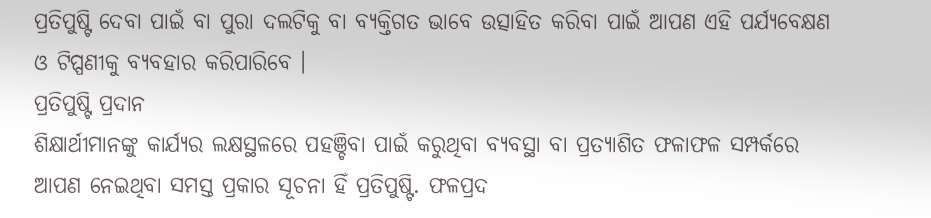ପ୍ରତିପୁଷ୍ଟି ଦେବା ପାଇଁ ବା ପୁରା ଦଲଟିକୁ ବା ବ୍ୟକ୍ତିଗତ ଭାବେ ଉତ୍ସାହିତ କରିବା ପାଇଁ ଆପଣ ଏହି ପର୍ଯ୍ୟବେକ୍ଷଣ ଓ ଟିପ୍ପଣୀକୁ ବ୍ୟବହାର କରିପାରିବେ ।
ପ୍ରତିପୁଷ୍ଟି ପ୍ରଦାନ
ଶିକ୍ଷାର୍ଥୀମାନଙ୍କୁ କାର୍ଯ୍ୟର ଲକ୍ଷସ୍ଥଳରେ ପହଞ୍ଚିବା ପାଇଁ କରୁଥିବା ବ୍ୟବସ୍ଥା ବା ପ୍ରତ୍ୟାଶିତ ଫଳାଫଳ ସମ୍ପର୍କରେ ଆପଣ ନେଇଥିବା ସମସ୍ତ ପ୍ରକାର ସୂଚନା ହିଁ ପ୍ରତିପୁଷ୍ଟି. ଫଳପ୍ରଦ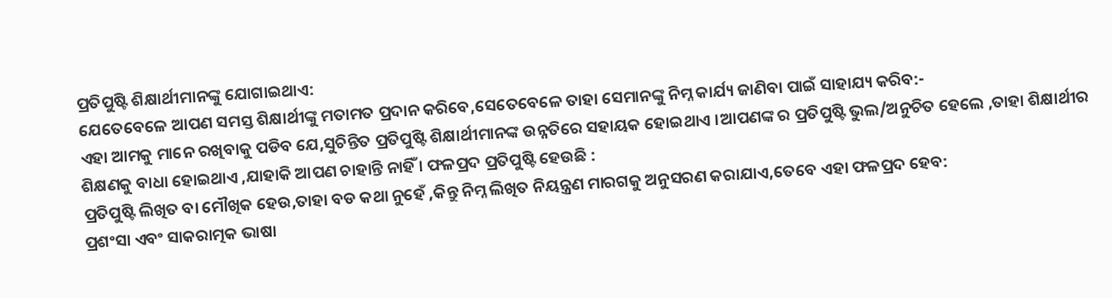ପ୍ରତିପୁଷ୍ଟି ଶିକ୍ଷାର୍ଥୀମାନଙ୍କୁ ଯୋଗାଇଥାଏ:
ଯେତେବେଳେ ଆପଣ ସମସ୍ତ ଶିକ୍ଷାର୍ଥୀଙ୍କୁ ମତାମତ ପ୍ରଦାନ କରିବେ,ସେତେବେଳେ ତାହା ସେମାନଙ୍କୁ ନିମ୍ନ କାର୍ଯ୍ୟ ଜାଣିବା ପାଇଁ ସାହାଯ୍ୟ କରିବ:-
ଏହା ଆମକୁ ମାନେ ରଖିବାକୁ ପଡିବ ଯେ,ସୁଚିନ୍ତିତ ପ୍ରତିପୁଷ୍ଟି ଶିକ୍ଷାର୍ଥୀମାନଙ୍କ ଉନ୍ନତିରେ ସହାୟକ ହୋଇଥାଏ ।ଆପଣଙ୍କ ର ପ୍ରତିପୁଷ୍ଟି ଭୁଲ/ଅନୁଚିତ ହେଲେ ,ତାହା ଶିକ୍ଷାର୍ଥୀର ଶିକ୍ଷଣକୁ ବାଧା ହୋଇଥାଏ ,ଯାହାକି ଆପଣ ଚାହାନ୍ତି ନାହିଁ । ଫଳପ୍ରଦ ପ୍ରତିପୁଷ୍ଟି ହେଉଛି :
ପ୍ରତିପୁଷ୍ଟି ଲିଖିତ ବା ମୌଖିକ ହେଉ,ତାହା ବଡ କଥା ନୁହେଁ ,କିନ୍ତୁ ନିମ୍ନ ଲିଖିତ ନିୟନ୍ତ୍ରଣ ମାରଗକୁ ଅନୁସରଣ କରାଯାଏ,ତେବେ ଏହା ଫଳପ୍ରଦ ହେବ:
ପ୍ରଶଂସା ଏବଂ ସାକରାତ୍ମକ ଭାଷା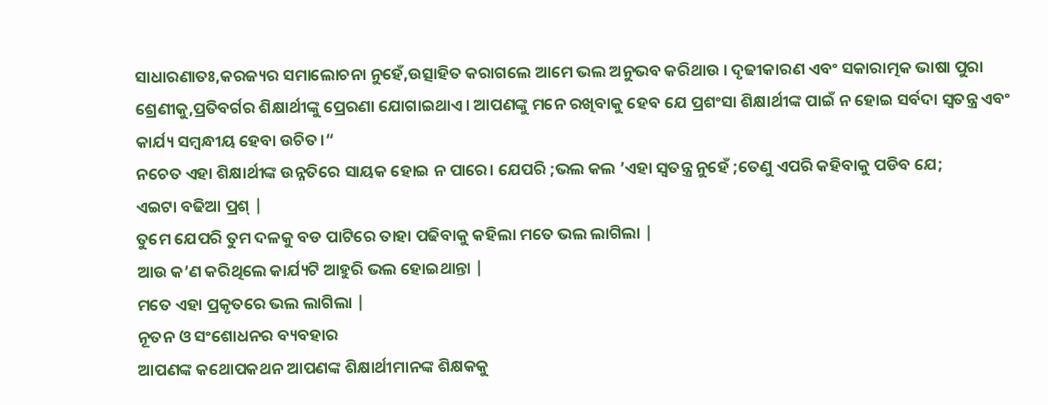ସାଧାରଣାତଃ,କରଜ୍ୟର ସମାଲୋଚନା ନୁହେଁ,ଉତ୍ସାହିତ କରାଗଲେ ଆମେ ଭଲ ଅନୁଭବ କରିଥାଉ । ଦୃଢୀକାରଣ ଏବଂ ସକାରାତ୍ମକ ଭାଷା ପୁରା ଶ୍ରେଣୀକୁ,ପ୍ରତିବର୍ଗର ଶିକ୍ଷାର୍ଥୀଙ୍କୁ ପ୍ରେରଣା ଯୋଗାଇଥାଏ। ଆପଣଙ୍କୁ ମନେ ରଖିବାକୁ ହେବ ଯେ ପ୍ରଶଂସା ଶିକ୍ଷାର୍ଥୀଙ୍କ ପାଇଁ ନ ହୋଇ ସର୍ବଦା ସ୍ଵତନ୍ତ୍ର ଏବଂ କାର୍ଯ୍ୟ ସମ୍ବନ୍ଧୀୟ ହେବା ଉଚିତ।“
ନଚେତ ଏହା ଶିକ୍ଷାର୍ଥୀଙ୍କ ଉନ୍ନତିରେ ସାୟକ ହୋଇ ନ ପାରେ। ଯେପରି ;ଭଲ କଲ ’ଏହା ସ୍ଵତନ୍ତ୍ର ନୁହେଁ ;ତେଣୁ ଏପରି କହିବାକୁ ପଡିବ ଯେ;
ଏଇଟା ବଢିଆ ପ୍ରଶ୍ |
ତୁମେ ଯେପରି ତୁମ ଦଳକୁ ବଡ ପାଟିରେ ତାହା ପଢିବାକୁ କହିଲା ମତେ ଭଲ ଲାଗିଲା |
ଆଉ କ’ଣ କରିଥିଲେ କାର୍ଯ୍ୟଟି ଆହୁରି ଭଲ ହୋଇଥାନ୍ତା |
ମତେ ଏହା ପ୍ରକୃତରେ ଭଲ ଲାଗିଲା |
ନୂତନ ଓ ସଂଶୋଧନର ବ୍ୟବହାର
ଆପଣଙ୍କ କଥୋପକଥନ ଆପଣଙ୍କ ଶିକ୍ଷାର୍ଥୀମାନଙ୍କ ଶିକ୍ଷକକୁ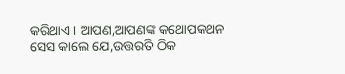କରିଥାଏ । ଆପଣ,ଆପଣଙ୍କ କଥୋପକଥନ ସେସ କାଲେ ଯେ,ଉତ୍ତରତି ଠିକ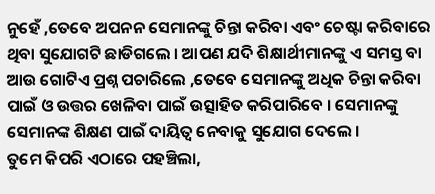ନୁହେଁ ,ତେବେ ଅପନନ ସେମାନଙ୍କୁ ଚିନ୍ତା କରିବା ଏବଂ ଚେଷ୍ଟା କରିବାରେ ଥିବା ସୁଯୋଗଟି ଛାଡିଗଲେ । ଆପଣ ଯଦି ଶିକ୍ଷାର୍ଥୀମାନଙ୍କୁ ଏ ସମସ୍ତ ବା ଆଉ ଗୋଟିଏ ପ୍ରଶ୍ନ ପଚାରିଲେ ,ତେବେ ସେମାନଙ୍କୁ ଅଧିକ ଚିନ୍ତା କରିବା ପାଇଁ ଓ ଉତ୍ତର ଖେଳିବା ପାଇଁ ଉତ୍ସାହିତ କରିପାରିବେ । ସେମାନଙ୍କୁ ସେମାନଙ୍କ ଶିକ୍ଷଣ ପାଇଁ ଦାୟିତ୍ଵ ନେବାକୁ ସୁଯୋଗ ଦେଲେ ।
ତୁମେ କିପରି ଏଠାରେ ପହଞ୍ଚିଲା,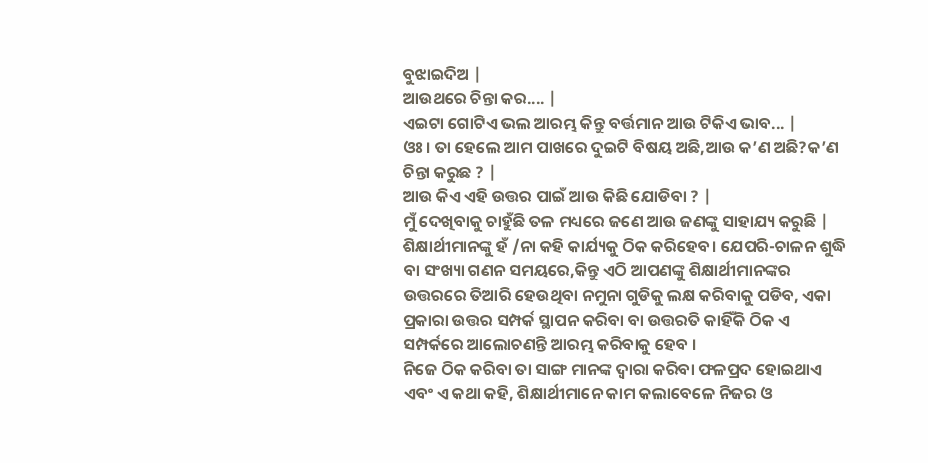ବୁଝାଇଦିଅ |
ଆଉଥରେ ଚିନ୍ତା କର.... |
ଏଇଟା ଗୋଟିଏ ଭଲ ଆରମ୍ଭ କିନ୍ତୁ ବର୍ତ୍ତମାନ ଆଉ ଟିକିଏ ଭାବ... |
ଓଃ। ତା ହେଲେ ଆମ ପାଖରେ ଦୁଇଟି ବିଷୟ ଅଛି,ଆଉ କ’ଣ ଅଛି?କ’ଣ ଚିନ୍ତା କରୁଛ ? |
ଆଉ କିଏ ଏହି ଉତ୍ତର ପାଇଁ ଆଉ କିଛି ଯୋଡିବା ? |
ମୁଁ ଦେଖିବାକୁ ଚାହୁଁଛି ତଳ ମଧ୍ୟରେ ଜଣେ ଆଉ ଜଣଙ୍କୁ ସାହାଯ୍ୟ କରୁଛି |
ଶିକ୍ଷାର୍ଥୀମାନଙ୍କୁ ହଁ /ନା କହି କାର୍ଯ୍ୟକୁ ଠିକ କରିହେବ। ଯେପରି-ଚାଳନ ଶୁଦ୍ଧି ବା ସଂଖ୍ୟା ଗଣନ ସମୟରେ,କିନ୍ତୁ ଏଠି ଆପଣଙ୍କୁ ଶିକ୍ଷାର୍ଥୀମାନଙ୍କର ଉତ୍ତରରେ ତିଆରି ହେଉଥିବା ନମୁନା ଗୁଡିକୁ ଲକ୍ଷ କରିବାକୁ ପଡିବ, ଏକା ପ୍ରକାରା ଉତ୍ତର ସମ୍ପର୍କ ସ୍ଥାପନ କରିବା ବା ଉତ୍ତରତି କାହିଁକି ଠିକ ଏ ସମ୍ପର୍କରେ ଆଲୋଚଣନ୍ତି ଆରମ୍ଭ କରିବାକୁ ହେବ ।
ନିଜେ ଠିକ କରିବା ତା ସାଙ୍ଗ ମାନଙ୍କ ଦ୍ଵାରା କରିବା ଫଳପ୍ରଦ ହୋଇଥାଏ ଏବଂ ଏ କଥା କହି, ଶିକ୍ଷାର୍ଥୀମାନେ କାମ କଲାବେଳେ ନିଜର ଓ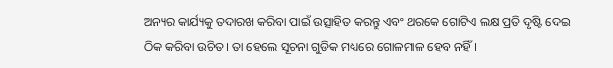ଅନ୍ୟର କାର୍ଯ୍ୟକୁ ତଦାରଖ କରିବା ପାଇଁ ଉତ୍ସାହିତ କରନ୍ତୁ ଏବଂ ଥରକେ ଗୋଟିଏ ଲକ୍ଷ ପ୍ରତି ଦୃଷ୍ଟି ଦେଇ ଠିକ କରିବା ଉଚିତ। ତା ହେଲେ ସୂଚନା ଗୁଡିକ ମଧ୍ୟରେ ଗୋଳମାଳ ହେବ ନହିଁ ।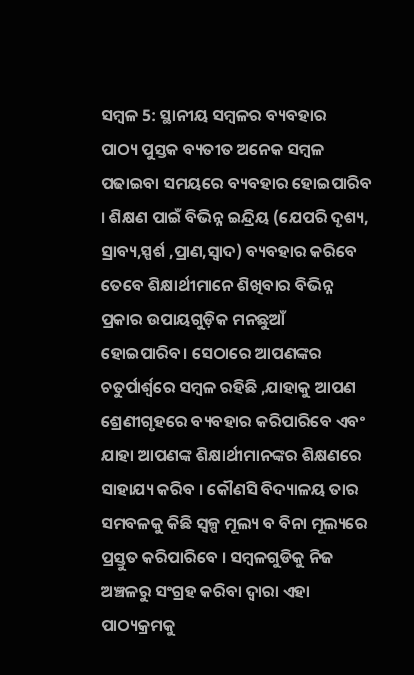ସମ୍ବଳ 5: ସ୍ଥାନୀୟ ସମ୍ବଳର ବ୍ୟବହାର
ପାଠ୍ୟ ପୁସ୍ତକ ବ୍ୟତୀତ ଅନେକ ସମ୍ବଳ ପଢାଇବା ସମୟରେ ବ୍ୟବହାର ହୋଇପାରିବ । ଶିକ୍ଷଣ ପାଇଁ ବିଭିନ୍ନ ଇନ୍ଦ୍ରିୟ (ଯେପରି ଦୃଶ୍ୟ, ସ୍ରାବ୍ୟ,ସ୍ପର୍ଶ ,ପ୍ରାଣ,ସ୍ଵାଦ) ବ୍ୟବହାର କରିବେ ତେବେ ଶିକ୍ଷାର୍ଥୀମାନେ ଶିଖିବାର ବିଭିନ୍ନ ପ୍ରକାର ଉପାୟଗୁଡ଼ିକ ମନଛୁଆଁ ହୋଇପାରିବ। ସେଠାରେ ଆପଣଙ୍କର ଚତୁର୍ପାର୍ଶ୍ବରେ ସମ୍ବଳ ରହିଛି ,ଯାହାକୁ ଆପଣ ଶ୍ରେଣୀଗୃହରେ ବ୍ୟବହାର କରିପାରିବେ ଏବଂ ଯାହା ଆପଣଙ୍କ ଶିକ୍ଷାର୍ଥୀମାନଙ୍କର ଶିକ୍ଷଣରେ ସାହାଯ୍ୟ କରିବ । କୌଣସି ବିଦ୍ୟାଳୟ ତାର ସମବଳକୁ କିଛି ସ୍ୱଳ୍ପ ମୂଲ୍ୟ ବ ବିନା ମୂଲ୍ୟରେ ପ୍ରସ୍ତୁତ କରିପାରିବେ । ସମ୍ବଳଗୁଡିକୁ ନିଜ ଅଞ୍ଚଳରୁ ସଂଗ୍ରହ କରିବା ଦ୍ଵାରା ଏହା ପାଠ୍ୟକ୍ରମକୁ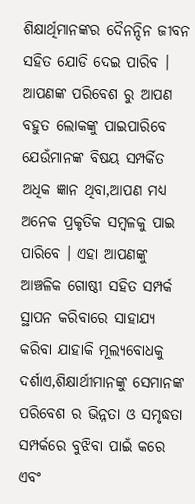ଶିକ୍ଷାର୍ଥିମାନଙ୍କର ଦୈନନ୍ଦିନ ଜୀବନ ସହିତ ଯୋଡି ଦେଇ ପାରିବ ।
ଆପଣଙ୍କ ପରିବେଶ ରୁ ଆପଣ ବହୁତ ଲୋକଙ୍କୁ ପାଇପାରିବେ ଯେଉଁମାନଙ୍କ ବିଷୟ ସମ୍ପର୍କିତ ଅଧିକ ଜ୍ଞାନ ଥିବା,ଆପଣ ମଧ୍ୟ ଅନେକ ପ୍ରକୃତିକ ସମ୍ବଳକୁ ପାଇ ପାରିବେ । ଏହା ଆପଣଙ୍କୁ ଆଞ୍ଚଳିକ ଗୋଷ୍ଠୀ ସହିତ ସମ୍ପର୍କ ସ୍ଥାପନ କରିବାରେ ସାହାଯ୍ୟ କରିବା ଯାହାକି ମୂଲ୍ୟବୋଧକୁ ଦର୍ଶାଏ,ଶିକ୍ଷାର୍ଥୀମାନଙ୍କୁ ସେମାନଙ୍କ ପରିବେଶ ର ଭିନ୍ନତା ଓ ସମୃଦ୍ଧତା ସମ୍ପର୍କରେ ବୁଝିବା ପାଇଁ କରେ ଏବଂ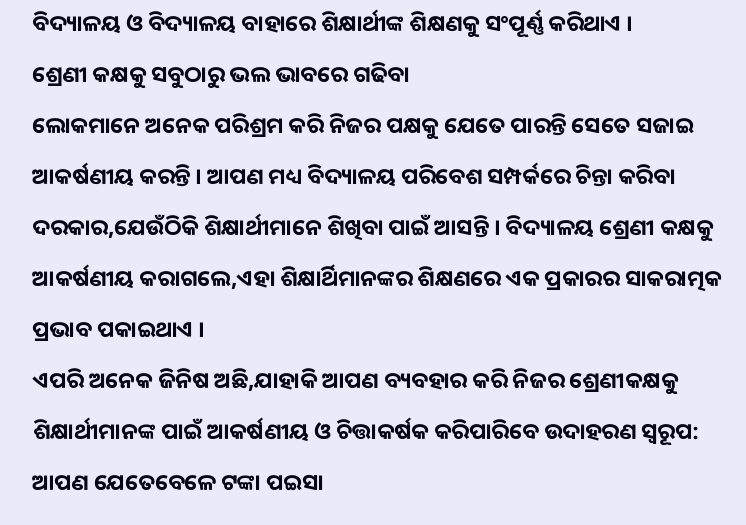ବିଦ୍ୟାଳୟ ଓ ବିଦ୍ୟାଳୟ ବାହାରେ ଶିକ୍ଷାର୍ଥୀଙ୍କ ଶିକ୍ଷଣକୁ ସଂପୂର୍ଣ୍ଣ କରିଥାଏ ।
ଶ୍ରେଣୀ କକ୍ଷକୁ ସବୁଠାରୁ ଭଲ ଭାବରେ ଗଢିବା
ଲୋକମାନେ ଅନେକ ପରିଶ୍ରମ କରି ନିଜର ପକ୍ଷକୁ ଯେତେ ପାରନ୍ତି ସେତେ ସଜାଇ ଆକର୍ଷଣୀୟ କରନ୍ତି । ଆପଣ ମଧ୍ୟ ବିଦ୍ୟାଳୟ ପରିବେଶ ସମ୍ପର୍କରେ ଚିନ୍ତା କରିବା ଦରକାର,ଯେଉଁଠିକି ଶିକ୍ଷାର୍ଥୀମାନେ ଶିଖିବା ପାଇଁ ଆସନ୍ତି । ବିଦ୍ୟାଳୟ ଶ୍ରେଣୀ କକ୍ଷକୁ ଆକର୍ଷଣୀୟ କରାଗଲେ,ଏହା ଶିକ୍ଷାର୍ଥିମାନଙ୍କର ଶିକ୍ଷଣରେ ଏକ ପ୍ରକାରର ସାକରାତ୍ମକ ପ୍ରଭାବ ପକାଇଥାଏ ।
ଏପରି ଅନେକ ଜିନିଷ ଅଛି,ଯାହାକି ଆପଣ ବ୍ୟବହାର କରି ନିଜର ଶ୍ରେଣୀକକ୍ଷକୁ ଶିକ୍ଷାର୍ଥୀମାନଙ୍କ ପାଇଁ ଆକର୍ଷଣୀୟ ଓ ଚିତ୍ତାକର୍ଷକ କରିପାରିବେ ଉଦାହରଣ ସ୍ୱରୂପ:
ଆପଣ ଯେତେବେଳେ ଟଙ୍କା ପଇସା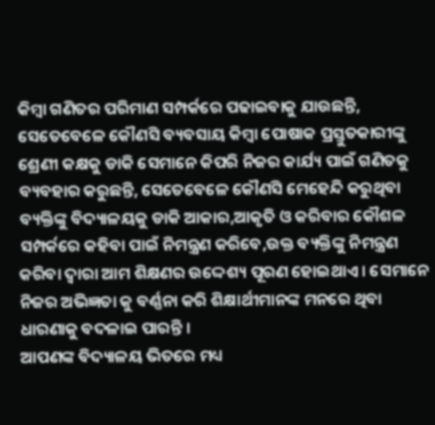କିମ୍ବା ଗଣିତର ପରିମାଣ ସମ୍ପର୍କରେ ପଢାଇବାକୁ ଯାଉଛନ୍ତି, ସେତେବେଳେ କୌଣସି ବ୍ୟବସାୟ କିମ୍ବା ପୋଷାକ ପ୍ରସ୍ତୁତକାରୀଙ୍କୁ ଶ୍ରେଣୀ କକ୍ଷକୁ ଡାକି ସେମାନେ କିପରି ନିଜର କାର୍ଯ୍ୟ ପାଇଁ ଗଣିତକୁ ବ୍ୟବହାର କରୁଛନ୍ତି, ସେତେବେଳେ କୌଣସି ମେହେନ୍ଦି କରୁଥିବା ବ୍ୟକ୍ତିଙ୍କୁ ବିଦ୍ୟାଳୟକୁ ଡାକି ଆକାର,ଆକୃତି ଓ କରିବାର କୌଶଳ ସମ୍ପର୍କରେ କହିବା ପାଇଁ ନିମନ୍ତ୍ରଣ କରିବେ,ଉକ୍ତ ବ୍ୟକ୍ତିଙ୍କୁ ନିମନ୍ତ୍ରଣ କରିବା ଦ୍ଵାରା ଆମ ଶିକ୍ଷଣର ଉଦ୍ଦେଶ୍ୟ ପୂରଣ ହୋଇଥାଏ । ସେମାନେ ନିଜର ଅଭିଜ୍ଞତା କୁ ବର୍ଣ୍ଣନା କରି ଶିକ୍ଷାର୍ଥୀମାନଙ୍କ ମନରେ ଥିବା ଧାରଣାକୁ ବଦଳାଇ ପାରନ୍ତି ।
ଆପଣଙ୍କ ବିଦ୍ୟାଳୟ ଭିତରେ ମଧ୍ୟ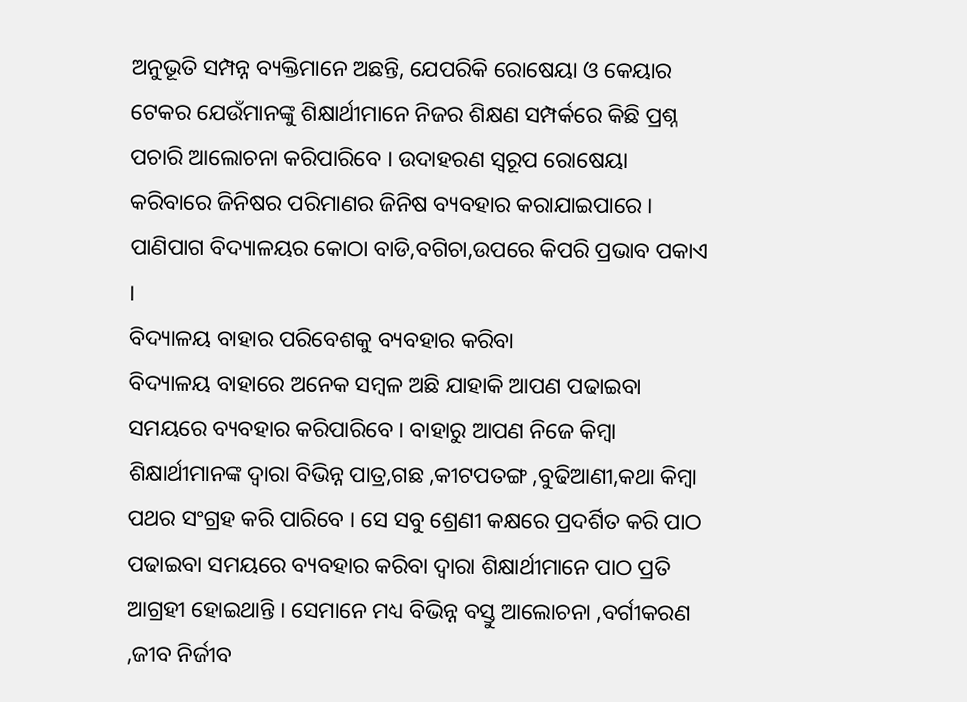ଅନୁଭୂତି ସମ୍ପନ୍ନ ବ୍ୟକ୍ତିମାନେ ଅଛନ୍ତି, ଯେପରିକି ରୋଷେୟା ଓ କେୟାର ଟେକର ଯେଉଁମାନଙ୍କୁ ଶିକ୍ଷାର୍ଥୀମାନେ ନିଜର ଶିକ୍ଷଣ ସମ୍ପର୍କରେ କିଛି ପ୍ରଶ୍ନ ପଚାରି ଆଲୋଚନା କରିପାରିବେ । ଉଦାହରଣ ସ୍ୱରୂପ ରୋଷେୟା କରିବାରେ ଜିନିଷର ପରିମାଣର ଜିନିଷ ବ୍ୟବହାର କରାଯାଇପାରେ । ପାଣିପାଗ ବିଦ୍ୟାଳୟର କୋଠା ବାଡି,ବଗିଚା,ଉପରେ କିପରି ପ୍ରଭାବ ପକାଏ ।
ବିଦ୍ୟାଳୟ ବାହାର ପରିବେଶକୁ ବ୍ୟବହାର କରିବା
ବିଦ୍ୟାଳୟ ବାହାରେ ଅନେକ ସମ୍ବଳ ଅଛି ଯାହାକି ଆପଣ ପଢାଇବା ସମୟରେ ବ୍ୟବହାର କରିପାରିବେ । ବାହାରୁ ଆପଣ ନିଜେ କିମ୍ବା ଶିକ୍ଷାର୍ଥୀମାନଙ୍କ ଦ୍ଵାରା ବିଭିନ୍ନ ପାତ୍ର,ଗଛ ,କୀଟପତଙ୍ଗ ,ବୁଢିଆଣୀ,କଥା କିମ୍ବା ପଥର ସଂଗ୍ରହ କରି ପାରିବେ । ସେ ସବୁ ଶ୍ରେଣୀ କକ୍ଷରେ ପ୍ରଦର୍ଶିତ କରି ପାଠ ପଢାଇବା ସମୟରେ ବ୍ୟବହାର କରିବା ଦ୍ଵାରା ଶିକ୍ଷାର୍ଥୀମାନେ ପାଠ ପ୍ରତି ଆଗ୍ରହୀ ହୋଇଥାନ୍ତି । ସେମାନେ ମଧ୍ୟ ବିଭିନ୍ନ ବସ୍ତୁ ଆଲୋଚନା ,ବର୍ଗୀକରଣ ,ଜୀବ ନିର୍ଜୀବ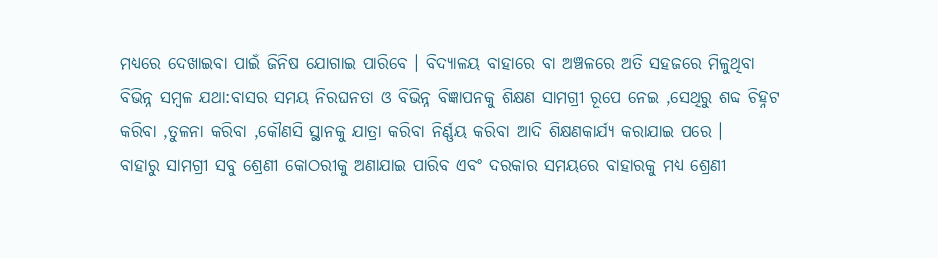ମଧ୍ୟରେ ଦେଖାଇବା ପାଇଁ ଜିନିଷ ଯୋଗାଇ ପାରିବେ । ବିଦ୍ୟାଳୟ ବାହାରେ ବା ଅଞ୍ଚଳରେ ଅତି ସହଜରେ ମିଳୁଥିବା ବିଭିନ୍ନ ସମ୍ବଳ ଯଥା:ବାସର ସମୟ ନିରଘନତା ଓ ବିଭିନ୍ନ ବିଜ୍ଞାପନକୁ ଶିକ୍ଷଣ ସାମଗ୍ରୀ ରୂପେ ନେଇ ,ସେଥିରୁ ଶବ୍ଦ ଚିହ୍ନଟ କରିବା ,ତୁଳନା କରିବା ,କୌଣସି ସ୍ଥାନକୁ ଯାତ୍ରା କରିବା ନିର୍ଣ୍ଣୟ କରିବା ଆଦି ଶିକ୍ଷଣକାର୍ଯ୍ୟ କରାଯାଇ ପରେ ।
ବାହାରୁ ସାମଗ୍ରୀ ସବୁ ଶ୍ରେଣୀ କୋଠରୀକୁ ଅଣାଯାଇ ପାରିବ ଏବଂ ଦରକାର ସମୟରେ ବାହାରକୁ ମଧ୍ୟ ଶ୍ରେଣୀ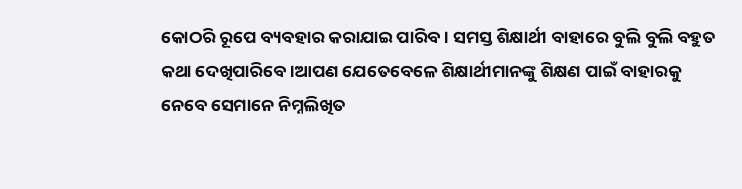କୋଠରି ରୂପେ ବ୍ୟବହାର କରାଯାଇ ପାରିବ । ସମସ୍ତ ଶିକ୍ଷାର୍ଥୀ ବାହାରେ ବୁଲି ବୁଲି ବହୁତ କଥା ଦେଖିପାରିବେ ।ଆପଣ ଯେତେବେଳେ ଶିକ୍ଷାର୍ଥୀମାନଙ୍କୁ ଶିକ୍ଷଣ ପାଇଁ ବାହାରକୁ ନେବେ ସେମାନେ ନିମ୍ନଲିଖିତ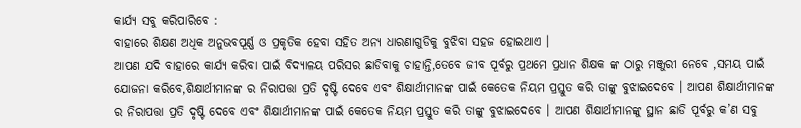କାର୍ଯ୍ୟ ସବୁ କରିପାରିବେ :
ବାହାରେ ଶିକ୍ଷଣ ଅଧିକ ଅନୁଭବପୂର୍ଣ୍ଣ ଓ ପ୍ରକୃତିକ ହେବା ସହିତ ଅନ୍ୟ ଧାରଣାଗୁଡିକୁ ବୁଝିବା ସହଜ ହୋଇଥାଏ ।
ଆପଣ ଯଦି ବାହାରେ କାର୍ଯ୍ୟ କରିବା ପାଇଁ ବିଦ୍ୟାଳୟ ପରିସର ଛାଡିବାକୁ ଚାହାନ୍ତି,ତେବେ ଜୀବ ପୂର୍ବରୁ ପ୍ରଥମେ ପ୍ରଧାନ ଶିକ୍ଷକ ଙ୍କ ଠାରୁ ମଞ୍ଜୁରୀ ନେବେ ,ସମୟ ପାଇଁ ଯୋଜନା କରିବେ,ଶିକ୍ଷାର୍ଥୀମାନଙ୍କ ର ନିରାପତ୍ତା ପ୍ରତି ଦୃଷ୍ଟି ଦେବେ ଏବଂ ଶିକ୍ଷାର୍ଥୀମାନଙ୍କ ପାଇଁ କେତେକ ନିୟମ ପ୍ରସ୍ତୁତ କରି ତାଙ୍କୁ ବୁଝାଇଦେବେ । ଆପଣ ଶିକ୍ଷାର୍ଥୀମାନଙ୍କ ର ନିରାପତ୍ତା ପ୍ରତି ଦୃଷ୍ଟି ଦେବେ ଏବଂ ଶିକ୍ଷାର୍ଥୀମାନଙ୍କ ପାଇଁ କେତେକ ନିୟମ ପ୍ରସ୍ତୁତ କରି ତାଙ୍କୁ ବୁଝାଇଦେବେ । ଆପଣ ଶିକ୍ଷାର୍ଥୀମାନଙ୍କୁ ସ୍ଥାନ ଛାଡି ପୂର୍ବରୁ କ’ଣ ସବୁ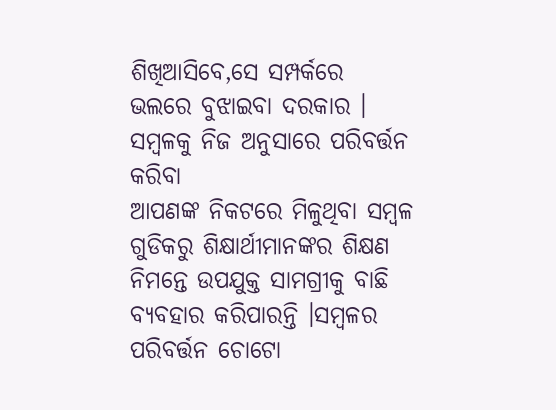ଶିଖିଆସିବେ,ସେ ସମ୍ପର୍କରେ ଭଲରେ ବୁଝାଇବା ଦରକାର ।
ସମ୍ବଳକୁ ନିଜ ଅନୁସାରେ ପରିବର୍ତ୍ତନ କରିବା
ଆପଣଙ୍କ ନିକଟରେ ମିଳୁଥିବା ସମ୍ବଳ ଗୁଡିକରୁ ଶିକ୍ଷାର୍ଥୀମାନଙ୍କର ଶିକ୍ଷଣ ନିମନ୍ତେ ଉପଯୁକ୍ତ ସାମଗ୍ରୀକୁ ବାଛି ବ୍ୟବହାର କରିପାରନ୍ତି ।ସମ୍ବଳର ପରିବର୍ତ୍ତନ ଚୋଟୋ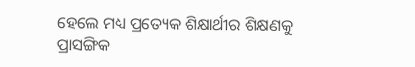ହେଲେ ମଧ୍ୟ ପ୍ରତ୍ୟେକ ଶିକ୍ଷାର୍ଥୀର ଶିକ୍ଷଣକୁ ପ୍ରାସଙ୍ଗିକ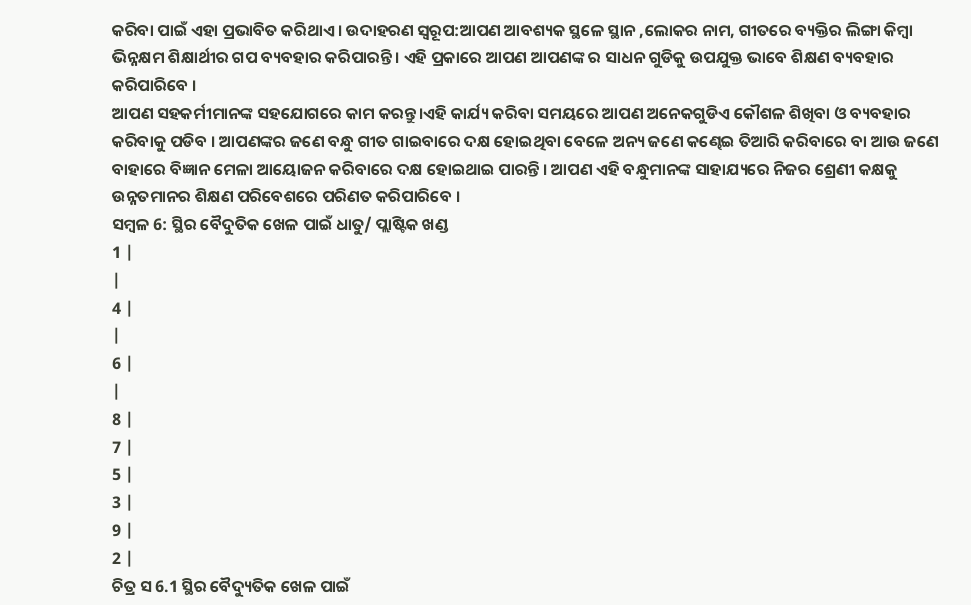କରିବା ପାଇଁ ଏହା ପ୍ରଭାବିତ କରିଥାଏ । ଉଦାହରଣ ସ୍ୱରୂପ:ଆପଣ ଆବଶ୍ୟକ ସ୍ଥଳେ ସ୍ଥାନ ,ଲୋକର ନାମ, ଗୀତରେ ବ୍ୟକ୍ତିର ଲିଙ୍ଗା କିମ୍ବା ଭିନ୍ନକ୍ଷମ ଶିକ୍ଷାର୍ଥୀର ଗପ ବ୍ୟବହାର କରିପାରନ୍ତି । ଏହି ପ୍ରକାରେ ଆପଣ ଆପଣଙ୍କ ର ସାଧନ ଗୁଡିକୁ ଉପଯୁକ୍ତ ଭାବେ ଶିକ୍ଷଣ ବ୍ୟବହାର କରିପାରିବେ ।
ଆପଣ ସହକର୍ମୀମାନଙ୍କ ସହଯୋଗରେ କାମ କରନ୍ତୁ।ଏହି କାର୍ଯ୍ୟ କରିବା ସମୟରେ ଆପଣ ଅନେକଗୁଡିଏ କୌଶଳ ଶିଖିବା ଓ ବ୍ୟବହାର କରିବାକୁ ପଡିବ । ଆପଣଙ୍କର ଜଣେ ବନ୍ଧୁ ଗୀତ ଗାଇବାରେ ଦକ୍ଷ ହୋଇଥିବା ବେଳେ ଅନ୍ୟ ଜଣେ କଣ୍ଢେଇ ତିଆରି କରିବାରେ ବା ଆଉ ଜଣେ ବାହାରେ ବିଜ୍ଞାନ ମେଳା ଆୟୋଜନ କରିବାରେ ଦକ୍ଷ ହୋଇଥାଇ ପାରନ୍ତି । ଆପଣ ଏହି ବନ୍ଧୁମାନଙ୍କ ସାହାଯ୍ୟରେ ନିଜର ଶ୍ରେଣୀ କକ୍ଷକୁ ଉନ୍ନତମାନର ଶିକ୍ଷଣ ପରିବେଶରେ ପରିଣତ କରିପାରିବେ ।
ସମ୍ବଳ 6: ସ୍ଥିର ବୈଦୁତିକ ଖେଳ ପାଇଁ ଧାତୁ/ ପ୍ଲାଷ୍ଟିକ ଖଣ୍ଡ
1 |
|
4 |
|
6 |
|
8 |
7 |
5 |
3 |
9 |
2 |
ଚିତ୍ର ସ 6.1 ସ୍ଥିର ବୈଦ୍ୟୁତିକ ଖେଳ ପାଇଁ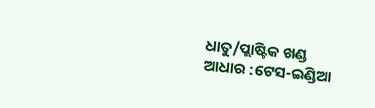ଧାତୁ/ପ୍ଲାଷ୍ଟିକ ଖଣ୍ଡ
ଆଧାର :ଟେସ-ଇଣ୍ଡିଆ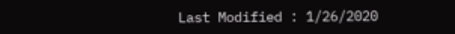Last Modified : 1/26/2020